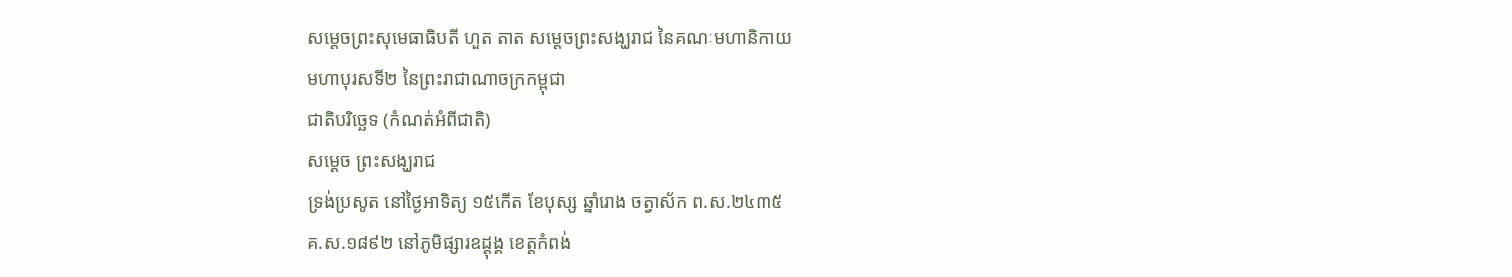សម្ដេចព្រះសុមេធាធិបតី ហួត តាត សម្ដេចព្រះសង្ឃរាជ នៃគណៈមហានិកាយ
មហាបុរសទី២ នៃព្រះរាជាណាចក្រកម្ពុជា
ជាតិបរិច្ឆេទ (កំណត់អំពីជាតិ)
សម្ដេច ព្រះសង្ឃរាជ
ទ្រង់ប្រសូត នៅថ្ងៃអាទិត្យ ១៥កើត ខែបុស្ស ឆ្នាំរោង ចត្វាស័ក ព.ស.២៤៣៥
គ.ស.១៨៩២ នៅភូមិផ្សារឧដ្ដុង្គ ខេត្តកំពង់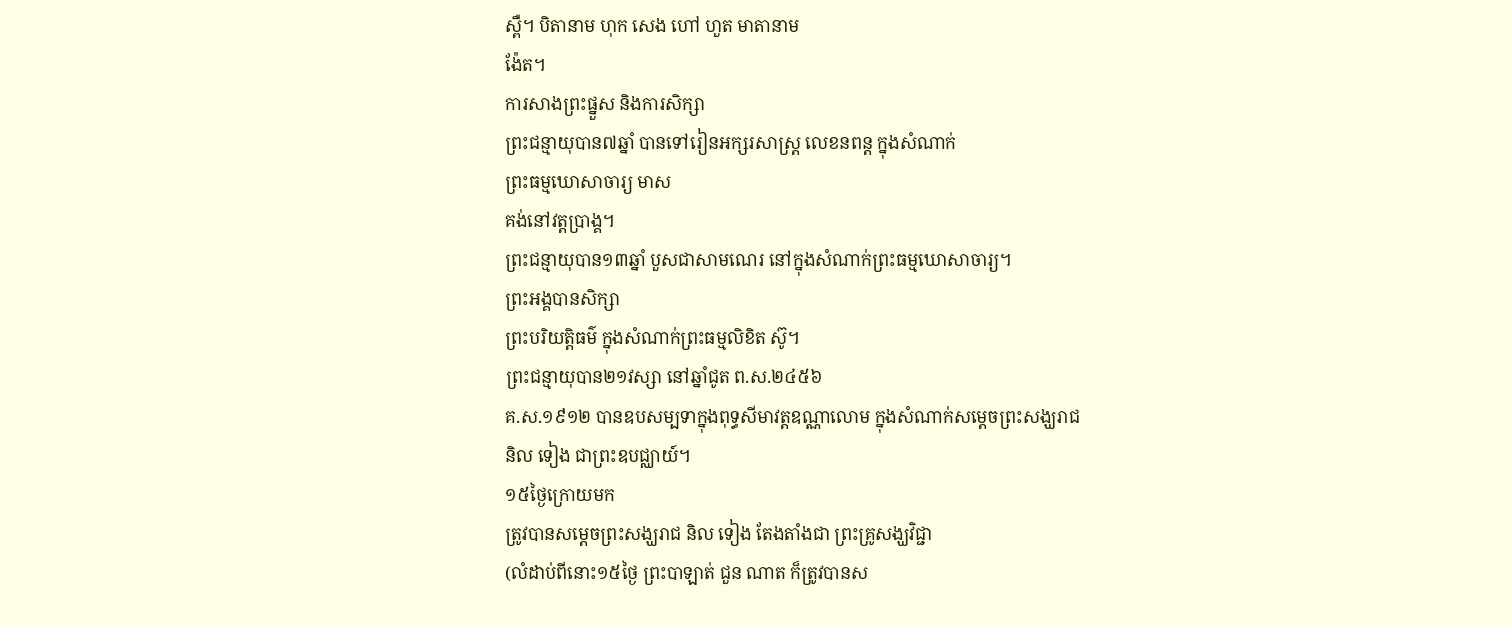ស្ពឺ។ បិតានាម ហុក សេង ហៅ ហួត មាតានាម
ង៉ែត។
ការសាងព្រះផ្នួស និងការសិក្សា
ព្រះជន្មាយុបាន៧ឆ្នាំ បានទៅរៀនអក្សរសាស្ត្រ លេខនពន្ត ក្នុងសំណាក់
ព្រះធម្មឃោសាចារ្យ មាស
គង់នៅវត្តប្រាង្គ។
ព្រះជន្មាយុបាន១៣ឆ្នាំ បួសជាសាមណេរ នៅក្នុងសំណាក់ព្រះធម្មឃោសាចារ្យ។
ព្រះអង្គបានសិក្សា
ព្រះបរិយត្តិធម៌ ក្នុងសំណាក់ព្រះធម្មលិខិត ស៊ូ។
ព្រះជន្មាយុបាន២១វស្សា នៅឆ្នាំជូត ព.ស.២៤៥៦
គ.ស.១៩១២ បានឧបសម្បទាក្នុងពុទ្ធសីមាវត្តឧណ្ណាលោម ក្នុងសំណាក់សម្ដេចព្រះសង្ឃរាជ
និល ទៀង ជាព្រះឧបជ្ឈាយ៍។
១៥ថ្ងៃក្រោយមក
ត្រូវបានសម្តេចព្រះសង្ឃរាជ និល ទៀង តែងតាំងជា ព្រះគ្រូសង្ឃវិជ្ជា
(លំដាប់ពីនោះ១៥ថ្ងៃ ព្រះបាឡាត់ ជួន ណាត ក៏ត្រូវបានស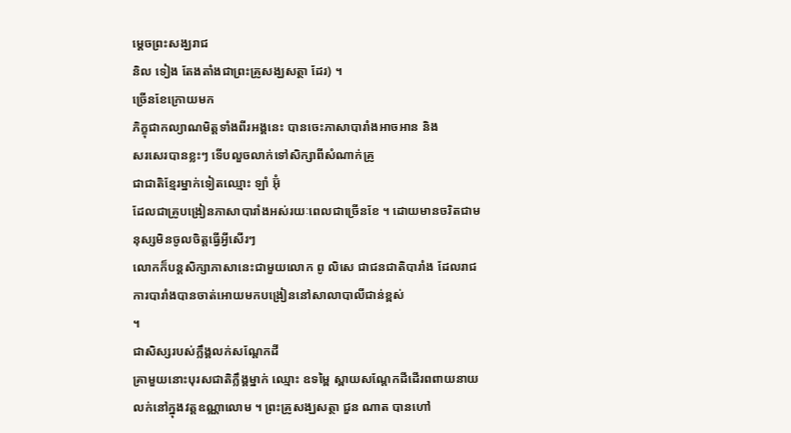ម្តេចព្រះសង្ឃរាជ
និល ទៀង តែងតាំងជាព្រះគ្រូសង្ឃសត្ថា ដែរ) ។
ច្រើនខែក្រោយមក
ភិក្ខុជាកល្យាណមិត្តទាំងពីរអង្គនេះ បានចេះភាសាបារាំងអាចអាន និង
សរសេរបានខ្លះៗ ទើបលួចលាក់ទៅសិក្សាពីសំណាក់គ្រូ
ជាជាតិខ្មែរម្នាក់ទៀតឈ្មោះ ឡាំ អ៊ុំ
ដែលជាគ្រូបង្រៀនភាសាបារាំងអស់រយៈពេលជាច្រើនខែ ។ ដោយមានចរិតជាមនុស្សមិនចូលចិត្តធ្វើអ្វីសើរៗ
លោកក៏បន្តសិក្សាភាសានេះជាមួយលោក ពូ លិសេ ជាជនជាតិបារាំង ដែលរាជការបារាំងបានចាត់អោយមកបង្រៀននៅសាលាបាលីជាន់ខ្ពស់
។
ជាសិស្សរបស់ក្លឹង្គលក់សណ្តែកដី
គ្រាមួយនោះបុរសជាតិក្លឹង្គម្នាក់ ឈ្មោះ ឧទម្ពៃ ស្ពាយសណ្តែកដីដើរពពាយនាយលក់នៅក្នុងវត្តឧណ្ណាលោម ។ ព្រះគ្រូសង្ឃសត្ថា ជួន ណាត បានហៅ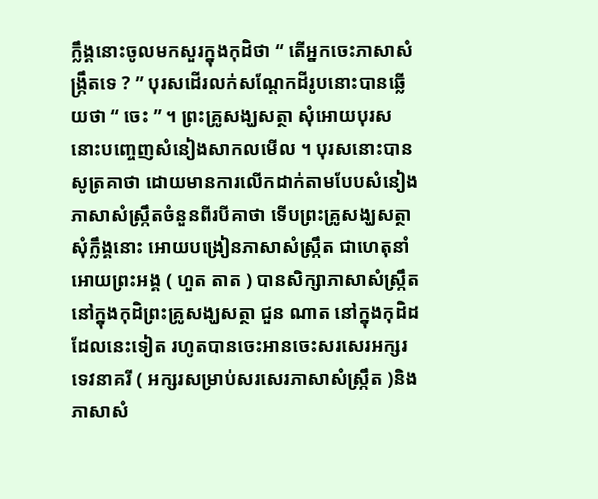ក្លឹង្គនោះចូលមកសួរក្នុងកុដិថា “ តើអ្នកចេះភាសាសំង្ក្រឹតទេ ? ” បុរសដើរលក់សណ្តែកដីរូបនោះបានឆ្លើយថា “ ចេះ ” ។ ព្រះគ្រូសង្ឃសត្ថា សុំអោយបុរសនោះបញ្ចេញសំនៀងសាកលមើល ។ បុរសនោះបានសូត្រគាថា ដោយមានការលើកដាក់តាមបែបសំនៀងភាសាសំស្ក្រឹតចំនួនពីរបីគាថា ទើបព្រះគ្រូសង្ឃសត្ថា សុំក្លឹង្គនោះ អោយបង្រៀនភាសាសំស្ក្រឹត ជាហេតុនាំអោយព្រះអង្គ ( ហួត តាត ) បានសិក្សាភាសាសំស្ក្រឹតនៅក្នុងកុដិព្រះគ្រូសង្ឃសត្ថា ជួន ណាត នៅក្នុងកុដិដដែលនេះទៀត រហូតបានចេះអានចេះសរសេរអក្សរទេវនាគរី ( អក្សរសម្រាប់សរសេរភាសាសំស្ក្រឹត )និង ភាសាសំ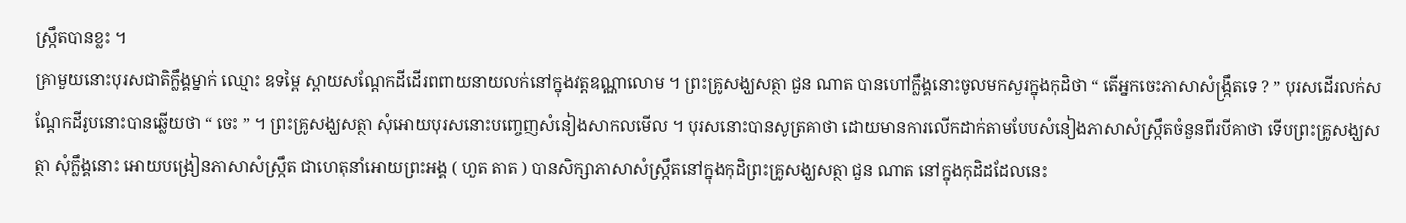ស្ក្រឹតបានខ្លះ ។
គ្រាមួយនោះបុរសជាតិក្លឹង្គម្នាក់ ឈ្មោះ ឧទម្ពៃ ស្ពាយសណ្តែកដីដើរពពាយនាយលក់នៅក្នុងវត្តឧណ្ណាលោម ។ ព្រះគ្រូសង្ឃសត្ថា ជួន ណាត បានហៅក្លឹង្គនោះចូលមកសួរក្នុងកុដិថា “ តើអ្នកចេះភាសាសំង្ក្រឹតទេ ? ” បុរសដើរលក់សណ្តែកដីរូបនោះបានឆ្លើយថា “ ចេះ ” ។ ព្រះគ្រូសង្ឃសត្ថា សុំអោយបុរសនោះបញ្ចេញសំនៀងសាកលមើល ។ បុរសនោះបានសូត្រគាថា ដោយមានការលើកដាក់តាមបែបសំនៀងភាសាសំស្ក្រឹតចំនួនពីរបីគាថា ទើបព្រះគ្រូសង្ឃសត្ថា សុំក្លឹង្គនោះ អោយបង្រៀនភាសាសំស្ក្រឹត ជាហេតុនាំអោយព្រះអង្គ ( ហួត តាត ) បានសិក្សាភាសាសំស្ក្រឹតនៅក្នុងកុដិព្រះគ្រូសង្ឃសត្ថា ជួន ណាត នៅក្នុងកុដិដដែលនេះ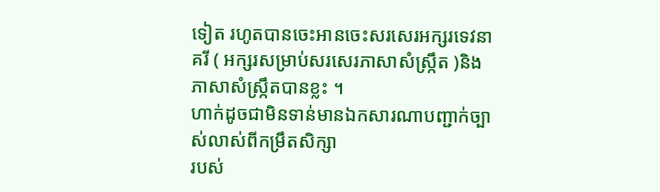ទៀត រហូតបានចេះអានចេះសរសេរអក្សរទេវនាគរី ( អក្សរសម្រាប់សរសេរភាសាសំស្ក្រឹត )និង ភាសាសំស្ក្រឹតបានខ្លះ ។
ហាក់ដូចជាមិនទាន់មានឯកសារណាបញ្ជាក់ច្បាស់លាស់ពីកម្រឹតសិក្សា
របស់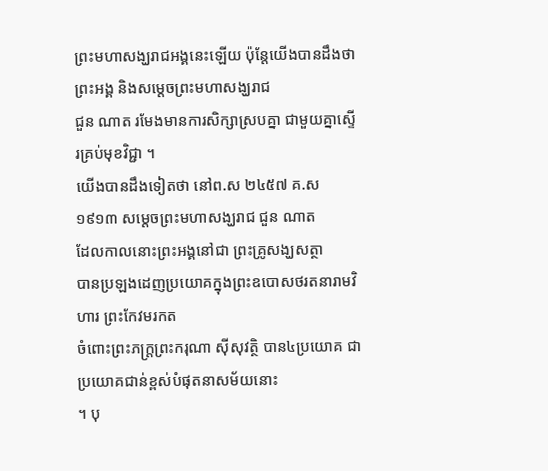ព្រះមហាសង្ឃរាជអង្គនេះឡើយ ប៉ុន្តែយើងបានដឹងថា ព្រះអង្គ និងសម្តេចព្រះមហាសង្ឃរាជ
ជួន ណាត រមែងមានការសិក្សាស្របគ្នា ជាមួយគ្នាស្ទើរគ្រប់មុខវិជ្ជា ។
យើងបានដឹងទៀតថា នៅព.ស ២៤៥៧ គ.ស ១៩១៣ សម្តេចព្រះមហាសង្ឃរាជ ជួន ណាត
ដែលកាលនោះព្រះអង្គនៅជា ព្រះគ្រូសង្ឃសត្ថា
បានប្រឡងដេញប្រយោគក្នុងព្រះឧបោសថរតនារាមវិហារ ព្រះកែវមរកត
ចំពោះព្រះភក្ត្រព្រះករុណា ស៊ីសុវត្ថិ បាន៤ប្រយោគ ជាប្រយោគជាន់ខ្ពស់បំផុតនាសម័យនោះ
។ បុ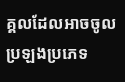គ្គលដែលអាចចូលប្រឡងប្រភេទ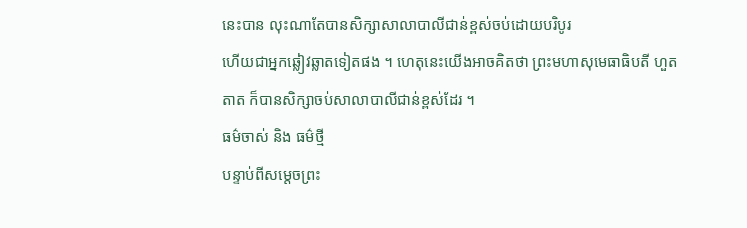នេះបាន លុះណាតែបានសិក្សាសាលាបាលីជាន់ខ្ពស់ចប់ដោយបរិបូរ
ហើយជាអ្នកឆ្លៀវឆ្លាតទៀតផង ។ ហេតុនេះយើងអាចគិតថា ព្រះមហាសុមេធាធិបតី ហួត
តាត ក៏បានសិក្សាចប់សាលាបាលីជាន់ខ្ពស់ដែរ ។
ធម៌ចាស់ និង ធម៌ថ្មី
បន្ទាប់ពីសម្តេចព្រះ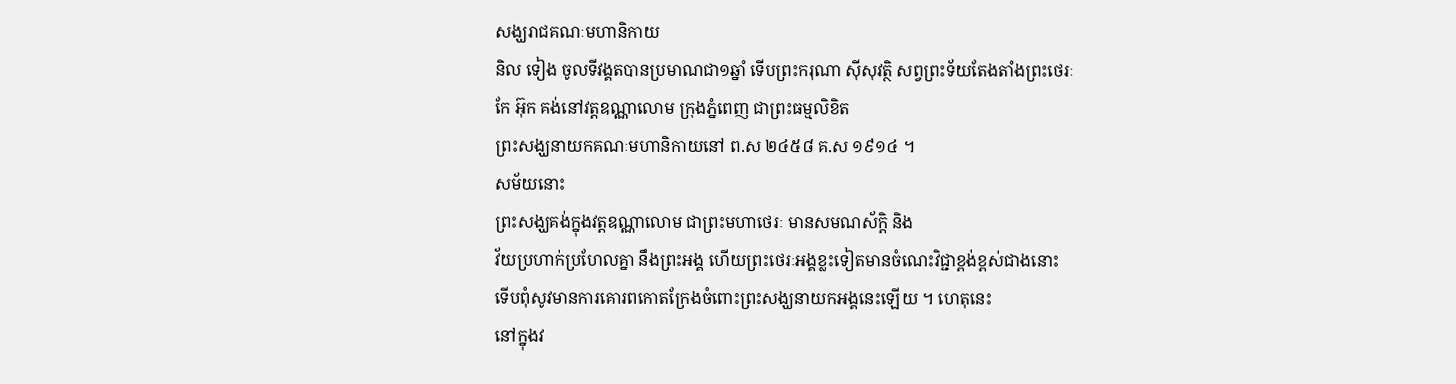សង្ឃរាជគណៈមហានិកាយ
និល ទៀង ចូលទីវង្គតបានប្រមាណជា១ឆ្នាំ ទើបព្រះករុណា ស៊ីសុវត្ថិ សព្វព្រះទ័យតែងតាំងព្រះថេរៈ
កែ អ៊ុក គង់នៅវត្តឧណ្ណាលោម ក្រុងភ្នំពេញ ជាព្រះធម្មលិខិត
ព្រះសង្ឃនាយកគណៈមហានិកាយនៅ ព.ស ២៤៥៨ គ.ស ១៩១៤ ។
សម័យនោះ
ព្រះសង្ឃគង់ក្នុងវត្តឧណ្ណាលោម ជាព្រះមហាថេរៈ មានសមណស័ក្តិ និង
វ័យប្រហាក់ប្រហែលគ្នា នឹងព្រះអង្គ ហើយព្រះថេរៈអង្គខ្លះទៀតមានចំណេះវិជ្ជាខ្ពង់ខ្ពស់ជាងនោះ
ទើបពុំសូវមានការគោរពកោតក្រែងចំពោះព្រះសង្ឃនាយកអង្គនេះឡើយ ។ ហេតុនេះ
នៅក្នុងវ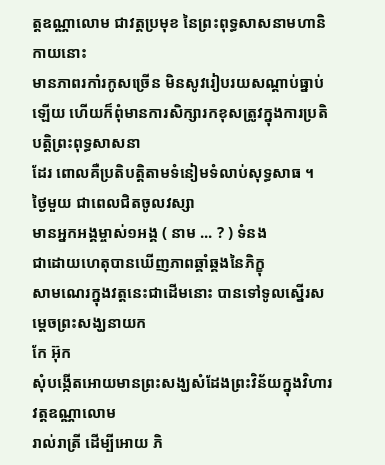ត្តឧណ្ណាលោម ជាវត្តប្រមុខ នៃព្រះពុទ្ធសាសនាមហានិកាយនោះ
មានភាពរកាំរកូសច្រើន មិនសូវរៀបរយសណ្តាប់ធ្នាប់ឡើយ ហើយក៏ពុំមានការសិក្សារកខុសត្រូវក្នុងការប្រតិបត្តិព្រះពុទ្ធសាសនា
ដែរ ពោលគឺប្រតិបតិ្តតាមទំនៀមទំលាប់សុទ្ធសាធ ។
ថ្ងៃមួយ ជាពេលជិតចូលវស្សា
មានអ្នកអង្គម្ចាស់១អង្គ ( នាម ... ? ) ទំនង
ជាដោយហេតុបានឃើញភាពឆ្គាំឆ្គងនៃភិក្ខុ
សាមណេរក្នុងវត្តនេះជាដើមនោះ បានទៅទូលស្នើរសម្តេចព្រះសង្ឃនាយក
កែ អ៊ុក
សុំបង្កើតអោយមានព្រះសង្ឃសំដែងព្រះវិន័យក្នុងវិហារវត្តឧណ្ណាលោម
រាល់រាត្រី ដើម្បីអោយ ភិ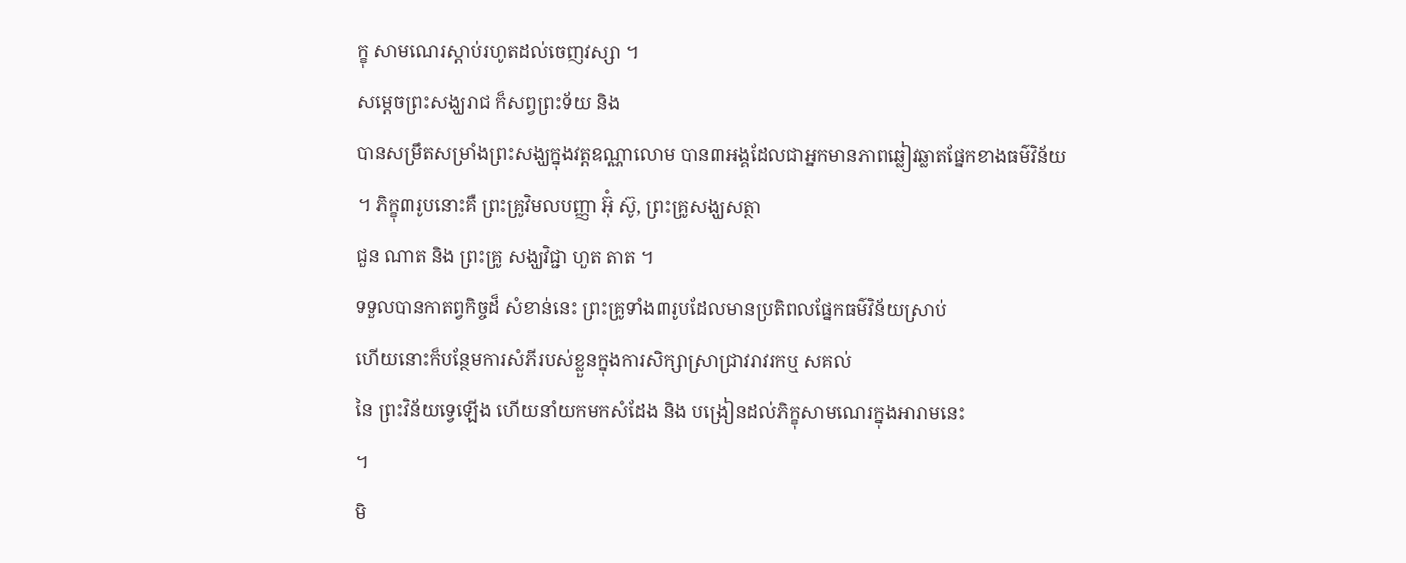ក្ខុ សាមណេរស្តាប់រហូតដល់ចេញវស្សា ។
សម្តេចព្រះសង្ឃរាជ ក៏សព្វព្រះទ័យ និង
បានសម្រឹតសម្រាំងព្រះសង្ឃក្នុងវត្តឧណ្ណាលោម បាន៣អង្គដែលជាអ្នកមានភាពឆ្លៀវឆ្លាតផ្នែកខាងធម៌វិន័យ
។ ភិក្ខុ៣រូបនោះគឺ ព្រះគ្រូវិមលបញ្ញា អ៊ុំ ស៊ូ, ព្រះគ្រូសង្ឃសត្ថា
ជួន ណាត និង ព្រះគ្រូ សង្ឃវិជ្ជា ហួត តាត ។
ទទួលបានកាតព្វកិច្ចដ៏ សំខាន់នេះ ព្រះគ្រូទាំង៣រូបដែលមានប្រតិពលផ្នែកធម៌វិន័យស្រាប់
ហើយនោះក៏បន្ថែមការសំភីរបស់ខ្លួនក្នុងការសិក្សាស្រាជ្រាវរាវរកឬ សគល់
នៃ ព្រះវិន័យទ្វេឡើង ហើយនាំយកមកសំដែង និង បង្រៀនដល់ភិក្ខុសាមណេរក្នុងអារាមនេះ
។
មិ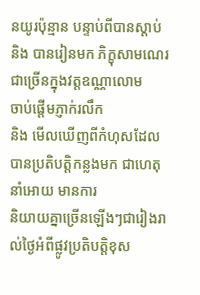នយូរប៉ុន្មាន បន្ទាប់ពីបានស្តាប់
និង បានរៀនមក ភិក្ខុសាមណេរជាច្រើនក្នុងវត្តឧណ្ណាលោម
ចាប់ផ្តើមភ្ញាក់រលឹក
និង មើលឃើញពីកំហុសដែលបានប្រតិបត្តិកន្លងមក ជាហេតុនាំអោយ មានការ
និយាយគ្នាច្រើនឡើងៗជារៀងរាល់ថ្ងៃអំពីផ្លូវប្រតិបត្តិខុស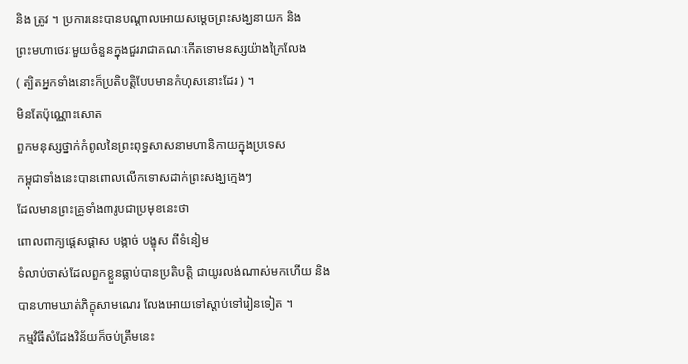និង ត្រូវ ។ ប្រការនេះបានបណ្តាលអោយសម្តេចព្រះសង្ឃនាយក និង
ព្រះមហាថេរៈមួយចំនួនក្នុងជួររាជាគណៈកើតទោមនស្សយ៉ាងក្រៃលែង
( ត្បិតអ្នកទាំងនោះក៏ប្រតិបត្តិបែបមានកំហុសនោះដែរ ) ។
មិនតែប៉ុណ្ណោះសោត
ពួកមនុស្សថ្នាក់កំពូលនៃព្រះពុទ្ធសាសនាមហានិកាយក្នុងប្រទេស
កម្ពុជាទាំងនេះបានពោលលើកទោសដាក់ព្រះសង្ឃក្មេងៗ
ដែលមានព្រះគ្រូទាំង៣រូបជាប្រមុខនេះថា
ពោលពាក្យផ្តេសផ្តាស បង្កាច់ បង្ខុស ពីទំនៀម
ទំលាប់ចាស់ដែលពួកខ្លួនធ្លាប់បានប្រតិបត្តិ ជាយូរលង់ណាស់មកហើយ និង
បានហាមឃាត់ភិក្ខុសាមណេរ លែងអោយទៅស្តាប់ទៅរៀនទៀត ។
កម្មវិធីសំដែងវិន័យក៏ចប់ត្រឹមនេះ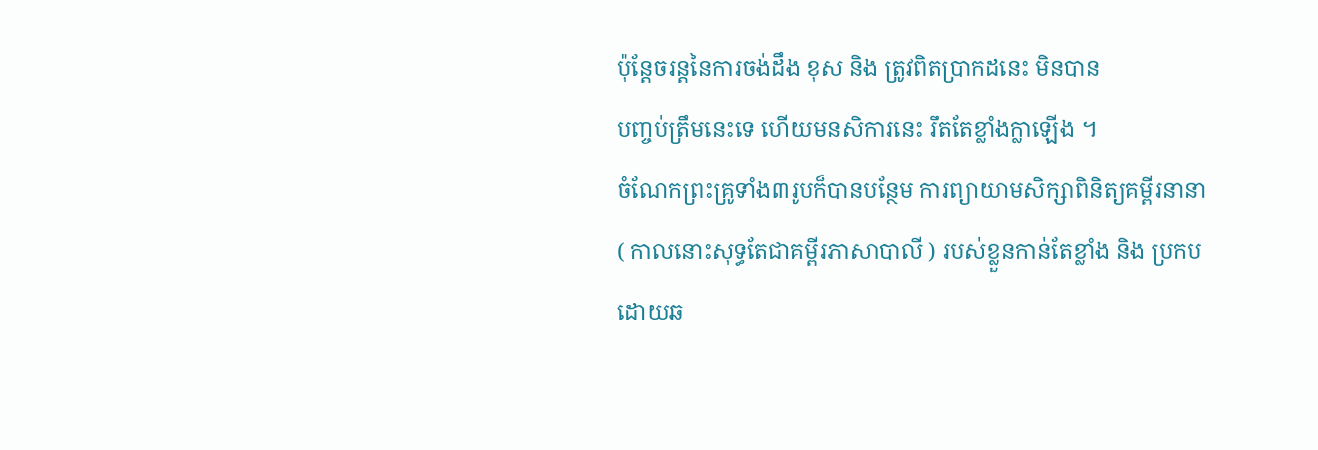ប៉ុន្តែចរន្តនៃការចង់ដឹង ខុស និង ត្រូវពិតប្រាកដនេះ មិនបាន
បញ្ចប់ត្រឹមនេះទេ ហើយមនសិការនេះ រឹតតែខ្លាំងក្លាឡើង ។
ចំណែកព្រះគ្រូទាំង៣រូបក៏បានបន្ថែម ការព្យាយាមសិក្សាពិនិត្យគម្ពីរនានា
( កាលនោះសុទ្ធតែជាគម្ពីរភាសាបាលី ) របស់ខ្លួនកាន់តែខ្លាំង និង ប្រកបដោយឆ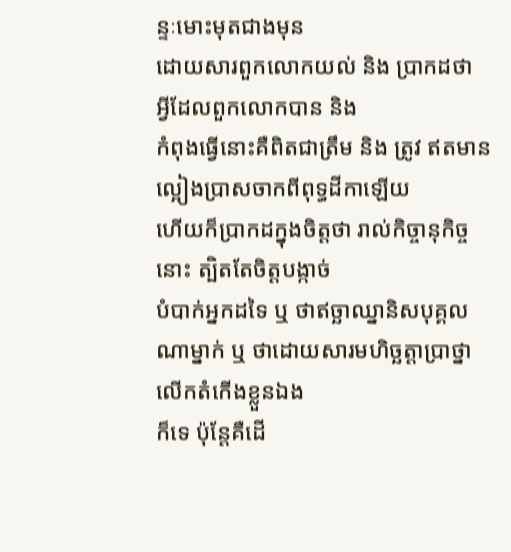ន្ទៈមោះមុតជាងមុន
ដោយសារពួកលោកយល់ និង ប្រាកដថា អ្វីដែលពួកលោកបាន និង
កំពុងធ្វើនោះគឺពិតជាត្រឹម និង ត្រូវ ឥតមានល្អៀងប្រាសចាកពីពុទ្ធដីកាឡើយ
ហើយក៏ប្រាកដក្នុងចិត្តថា រាល់កិច្ចានុកិច្ចនោះ ត្បិតតែចិត្តបង្កាច់
បំបាក់អ្នកដទៃ ឬ ថាឥច្ឆាឈ្នានិសបុគ្គលណាម្នាក់ ឬ ថាដោយសារមហិច្ឆត្តាប្រាថ្នាលើកតំកើងខ្លួនឯង
ក៏ទេ ប៉ុន្តែគឺដើ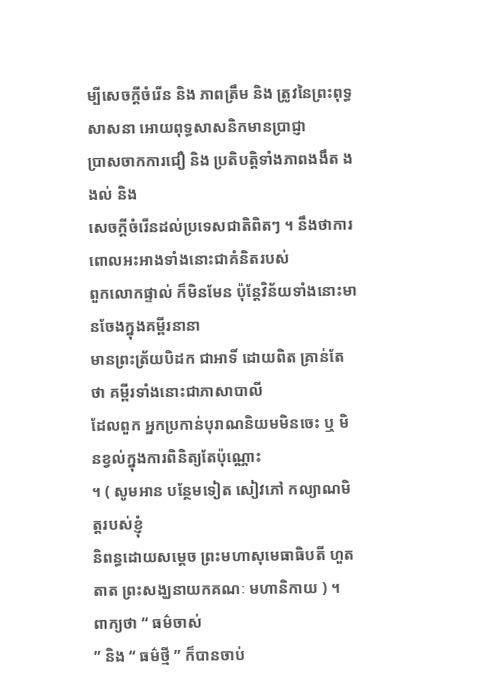ម្បីសេចក្តីចំរើន និង ភាពត្រឹម និង ត្រូវនៃព្រះពុទ្ធសាសនា អោយពុទ្ធសាសនិកមានប្រាជ្ញា
ប្រាសចាកការជឿ និង ប្រតិបត្តិទាំងភាពងងឹត ងងល់ និង
សេចក្តីចំរើនដល់ប្រទេសជាតិពិតៗ ។ នឹងថាការពោលអះអាងទាំងនោះជាគំនិតរបស់
ពួកលោកផ្ទាល់ ក៏មិនមែន ប៉ុន្តែវិន័យទាំងនោះមានចែងក្នុងគម្ពីរនានា
មានព្រះត្រ័យបិដក ជាអាទិ៍ ដោយពិត គ្រាន់តែថា គម្ពីរទាំងនោះជាភាសាបាលី
ដែលពួក អ្នកប្រកាន់បុរាណនិយមមិនចេះ ឬ មិនខ្វល់ក្នុងការពិនិត្យតែប៉ុណ្ណោះ
។ ( សូមអាន បន្ថែមទៀត សៀវភៅ កល្យាណមិត្តរបស់ខ្ញុំ
និពន្ធដោយសម្តេច ព្រះមហាសុមេធាធិបតី ហួត តាត ព្រះសង្ឃនាយកគណៈ មហានិកាយ ) ។
ពាក្យថា “ ធម៌ចាស់
” និង “ ធម៌ថ្មី ” ក៏បានចាប់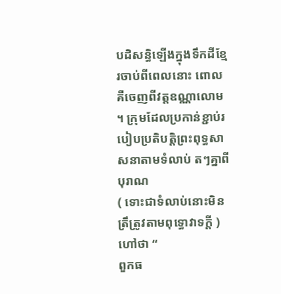បដិសន្ធិឡើងក្នុងទឹកដីខ្មែរចាប់ពីពេលនោះ ពោលគឺចេញពីវត្តឧណ្ណាលោម
។ ក្រុមដែលប្រកាន់ខ្ជាប់របៀបប្រតិបត្តិព្រះពុទ្ធសាសនាតាមទំលាប់ តៗគ្នាពីបុរាណ
( ទោះជាទំលាប់នោះមិនត្រឹត្រូវតាមពុទ្ធោវាទក្តី ) ហៅថា “
ពួកធ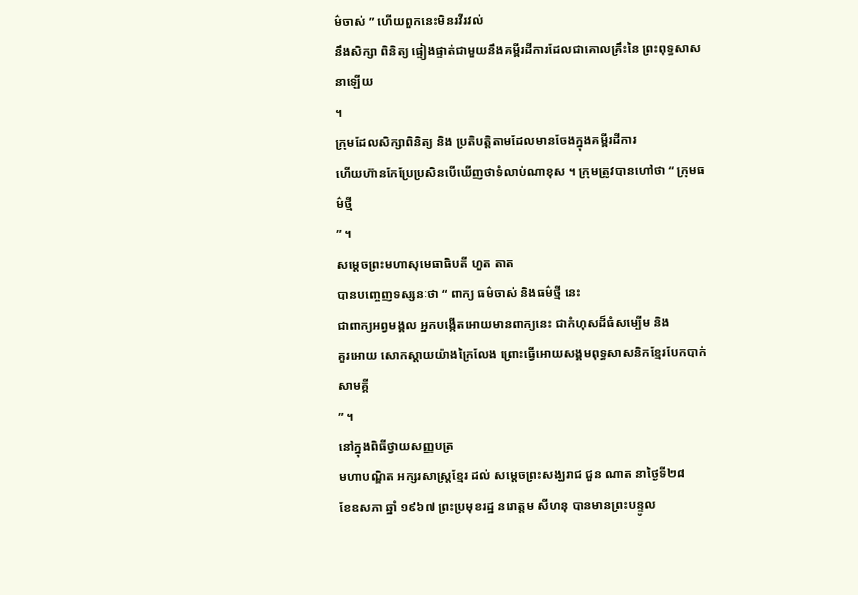ម៌ចាស់ ” ហើយពួកនេះមិនរវីរវល់
នឹងសិក្សា ពិនិត្យ ផ្ទៀងផ្ទាត់ជាមួយនឹងគម្ពីរដីការដែលជាគោលគ្រឹះនៃ ព្រះពុទ្ធសាសនាឡើយ
។
ក្រុមដែលសិក្សាពិនិត្យ និង ប្រតិបត្តិតាមដែលមានចែងក្នុងគម្ពីរដីការ
ហើយហ៊ានកែប្រែប្រសិនបើឃើញថាទំលាប់ណាខុស ។ ក្រុមត្រូវបានហៅថា “ ក្រុមធម៌ថ្មី
” ។
សម្តេចព្រះមហាសុមេធាធិបតី ហួត តាត
បានបញ្ចេញទស្សនៈថា “ ពាក្យ ធម៌ចាស់ និងធម៌ថ្មី នេះ
ជាពាក្យអព្វមង្គល អ្នកបង្កើតអោយមានពាក្យនេះ ជាកំហុសដ៏ធំសម្បើម និង
គួរអោយ សោកស្តាយយ៉ាងក្រៃលែង ព្រោះធ្វើអោយសង្គមពុទ្ធសាសនិកខ្មែរបែកបាក់សាមគ្គី
” ។
នៅក្នុងពិធីថ្វាយសញ្ញបត្រ
មហាបណ្ឌិត អក្សរសាស្ត្រខ្មែរ ដល់ សម្តេចព្រះសង្ឃរាជ ជួន ណាត នាថ្ងៃទី២៨
ខែឧសភា ឆ្នាំ ១៩៦៧ ព្រះប្រមុខរដ្ឋ នរោត្តម សីហនុ បានមានព្រះបន្ទូល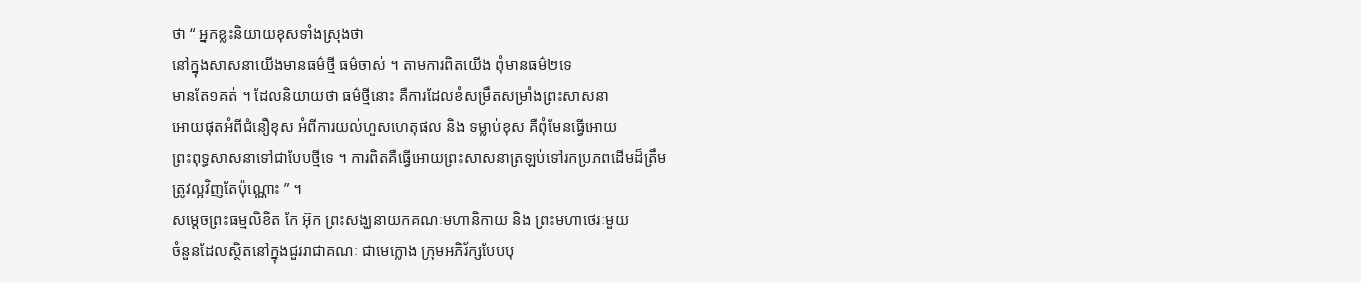ថា “ អ្នកខ្លះនិយាយខុសទាំងស្រុងថា
នៅក្នុងសាសនាយើងមានធម៌ថ្មី ធម៌ចាស់ ។ តាមការពិតយើង ពុំមានធម៌២ទេ
មានតែ១គត់ ។ ដែលនិយាយថា ធម៌ថ្មីនោះ គឺការដែលខំសម្រឹតសម្រាំងព្រះសាសនា
អោយផុតអំពីជំនឿខុស អំពីការយល់ហួសហេតុផល និង ទម្លាប់ខុស គឺពុំមែនធ្វើអោយ
ព្រះពុទ្ធសាសនាទៅជាបែបថ្មីទេ ។ ការពិតគឺធ្វើអោយព្រះសាសនាត្រឡប់ទៅរកប្រភពដើមដ៏ត្រឹម
ត្រូវល្អវិញតែប៉ុណ្ណោះ ” ។
សម្តេចព្រះធម្មលិខិត កែ អ៊ុក ព្រះសង្ឃនាយកគណៈមហានិកាយ និង ព្រះមហាថេរៈមួយ
ចំនួនដែលស្ថិតនៅក្នុងជួររាជាគណៈ ជាមេក្លោង ក្រុមអភិរ័ក្សបែបបុ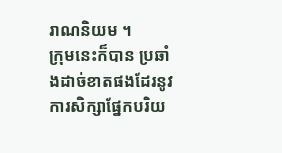រាណនិយម ។
ក្រុមនេះក៏បាន ប្រឆាំងដាច់ខាតផងដែរនូវការសិក្សាផ្នែកបរិយ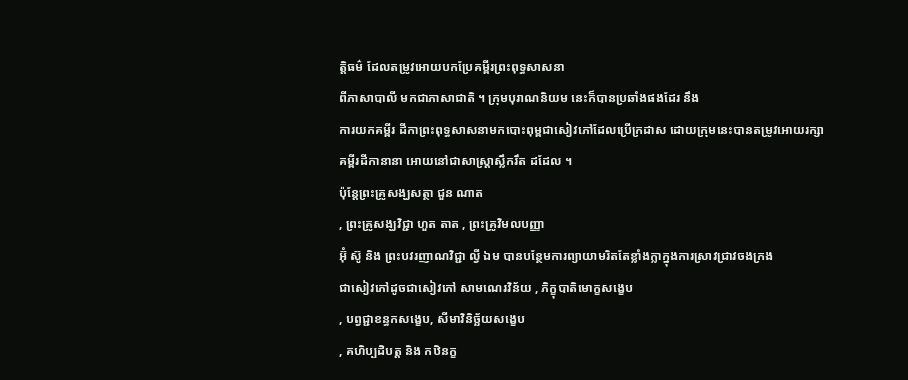តិ្តធម៌ ដែលតម្រូវអោយបកប្រែគម្ពីរព្រះពុទ្ធសាសនា
ពីភាសាបាលី មកជាភាសាជាតិ ។ ក្រុមបុរាណនិយម នេះក៏បានប្រឆាំងផងដែរ នឹង
ការយកគម្ពីរ ដីកាព្រះពុទ្ធសាសនាមកបោះពុម្ពជាសៀវភៅដែលប្រើក្រដាស ដោយក្រុមនេះបានតម្រូវអោយរក្សា
គម្ពីរដីកានានា អោយនៅជាសាស្ត្រាស្លឹករឹត ដដែល ។
ប៉ុន្តែព្រះគ្រូសង្ឃសត្ថា ជួន ណាត
, ព្រះគ្រូសង្ឃវិជ្ជា ហួត តាត , ព្រះគ្រូវិមលបញ្ញា
អ៊ុំ ស៊ូ និង ព្រះបវរញាណវិជ្ជា ល្វី ឯម បានបន្ថែមការព្យាយាមរិតតែខ្លាំងក្លាក្នុងការស្រាវជ្រាវចងក្រង
ជាសៀវភៅដូចជាសៀវភៅ សាមណេរវិន័យ , ភិក្ខុបាតិមោក្ខសង្ខេប
, បព្វជ្ជាខន្ធកសង្ខេប, សីមាវិនិច្ឆ័យសង្ខេប
, គហិប្បដិបត្ត និង កឋិនក្ខ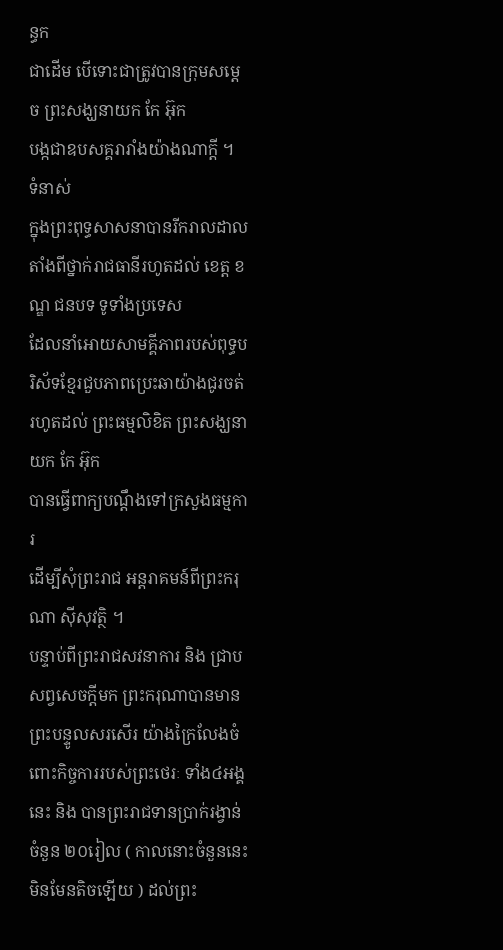ន្ធក
ជាដើម បើទោះជាត្រូវបានក្រុមសម្តេច ព្រះសង្ឃនាយក កែ អ៊ុក
បង្កជាឧបសគ្គរារាំងយ៉ាងណាក្តី ។
ទំនាស់
ក្នុងព្រះពុទ្ធសាសនាបានរីករាលដាល
តាំងពីថ្នាក់រាជធានីរហូតដល់ ខេត្ត ខណ្ឌ ជនបទ ទូទាំងប្រទេស
ដែលនាំអោយសាមគ្គីភាពរបស់ពុទ្ធបរិស័ទខ្មែរជួបភាពប្រេះឆាយ៉ាងជូរចត់
រហូតដល់ ព្រះធម្មលិខិត ព្រះសង្ឃនាយក កែ អ៊ុក
បានធ្វើពាក្យបណ្តឹងទៅក្រសួងធម្មការ
ដើម្បីសុំព្រះរាជ អន្តរាគមន៍ពីព្រះករុណា ស៊ីសុវត្ថិ ។
បន្ទាប់ពីព្រះរាជសវនាការ និង ជ្រាបសព្វសេចក្តីមក ព្រះករុណាបានមានព្រះបន្ទូលសរសើរ យ៉ាងក្រៃលែងចំពោះកិច្ចការរបស់ព្រះថេរៈ ទាំង៤អង្គនេះ និង បានព្រះរាជទានប្រាក់រង្វាន់ ចំនួន ២០រៀល ( កាលនោះចំនួននេះមិនមែនតិចឡើយ ) ដល់ព្រះ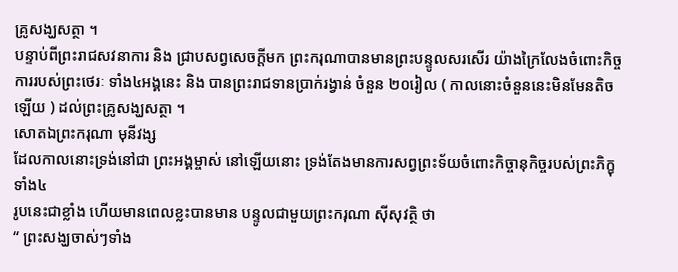គ្រូសង្ឃសត្ថា ។
បន្ទាប់ពីព្រះរាជសវនាការ និង ជ្រាបសព្វសេចក្តីមក ព្រះករុណាបានមានព្រះបន្ទូលសរសើរ យ៉ាងក្រៃលែងចំពោះកិច្ចការរបស់ព្រះថេរៈ ទាំង៤អង្គនេះ និង បានព្រះរាជទានប្រាក់រង្វាន់ ចំនួន ២០រៀល ( កាលនោះចំនួននេះមិនមែនតិចឡើយ ) ដល់ព្រះគ្រូសង្ឃសត្ថា ។
សោតឯព្រះករុណា មុនីវង្ស
ដែលកាលនោះទ្រង់នៅជា ព្រះអង្គម្ចាស់ នៅឡើយនោះ ទ្រង់តែងមានការសព្វព្រះទ័យចំពោះកិច្ចានុកិច្ចរបស់ព្រះភិក្ខុទាំង៤
រូបនេះជាខ្លាំង ហើយមានពេលខ្លះបានមាន បន្ទូលជាមួយព្រះករុណា ស៊ីសុវត្ថិ ថា
“ ព្រះសង្ឃចាស់ៗទាំង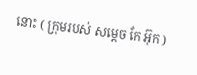នោះ ( ក្រុមរបស់ សម្តេច កែ អ៊ុក )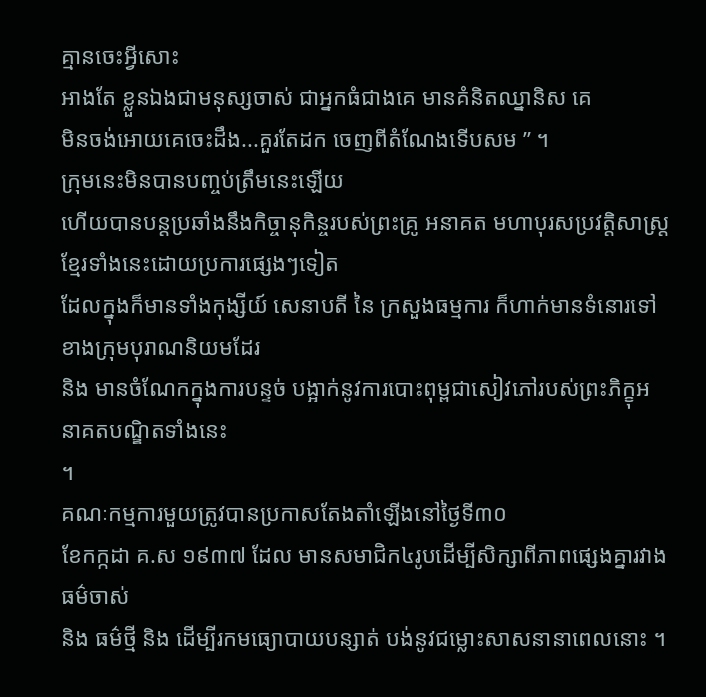គ្មានចេះអ្វីសោះ
អាងតែ ខ្លួនឯងជាមនុស្សចាស់ ជាអ្នកធំជាងគេ មានគំនិតឈ្នានិស គេ
មិនចង់អោយគេចេះដឹង...គួរតែដក ចេញពីតំណែងទើបសម ” ។
ក្រុមនេះមិនបានបញ្ចប់ត្រឹមនេះឡើយ
ហើយបានបន្តប្រឆាំងនឹងកិច្ចានុកិន្ចរបស់ព្រះគ្រូ អនាគត មហាបុរសប្រវត្តិសាស្ត្រខ្មែរទាំងនេះដោយប្រការផ្សេងៗទៀត
ដែលក្នុងក៏មានទាំងកុង្សីយ៍ សេនាបតី នៃ ក្រសួងធម្មការ ក៏ហាក់មានទំនោរទៅខាងក្រុមបុរាណនិយមដែរ
និង មានចំណែកក្នុងការបន្ទច់ បង្អាក់នូវការបោះពុម្ពជាសៀវភៅរបស់ព្រះភិក្ខុអនាគតបណ្ឌិតទាំងនេះ
។
គណៈកម្មការមួយត្រូវបានប្រកាសតែងតាំឡើងនៅថ្ងៃទី៣០
ខែកក្កដា គ.ស ១៩៣៧ ដែល មានសមាជិក៤រូបដើម្បីសិក្សាពីភាពផ្សេងគ្នារវាងធម៌ចាស់
និង ធម៌ថ្មី និង ដើម្បីរកមធ្យោបាយបន្សាត់ បង់នូវជម្លោះសាសនានាពេលនោះ ។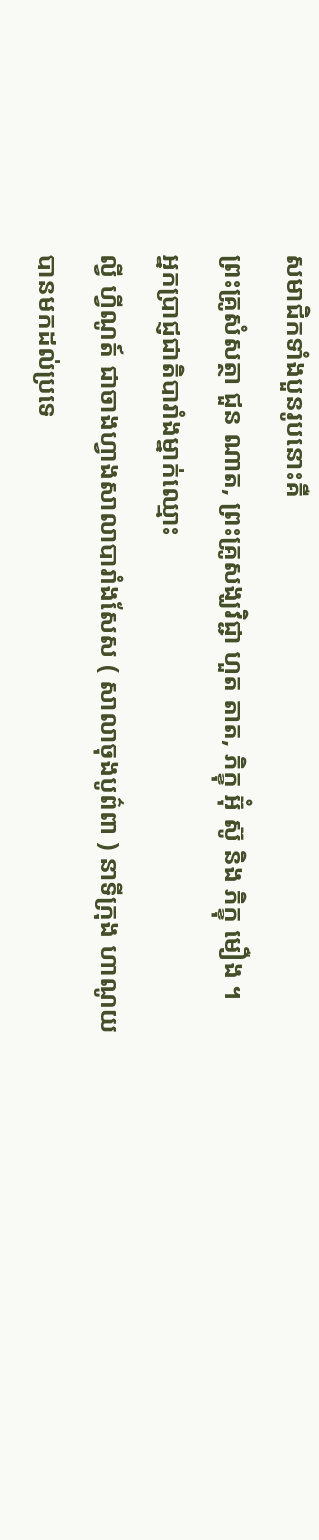សមាជិកទាំងបួនរូបនោះគឺ
ព្រះគ្រូសំសត្ថា ជួន ណាត, ព្រះគ្រូសង្ឃវិជ្ជា ហួត តាត, ភិក្ខុ អ៊ុំ ស៊ូ និង ភិក្ខុ មឿង ។
អ្នកប្រាជ្ញជាតិបារាំងម្នាក់ឈ្មោះ
ល្វី ហ្វីណូត៍ ជាចាងហ្វាងសាលាបារាំងសែស ( សាលាចុងបូព៌ពា ) នាទីក្រុង ហាណូយ
បានមកដល់ប្រទេ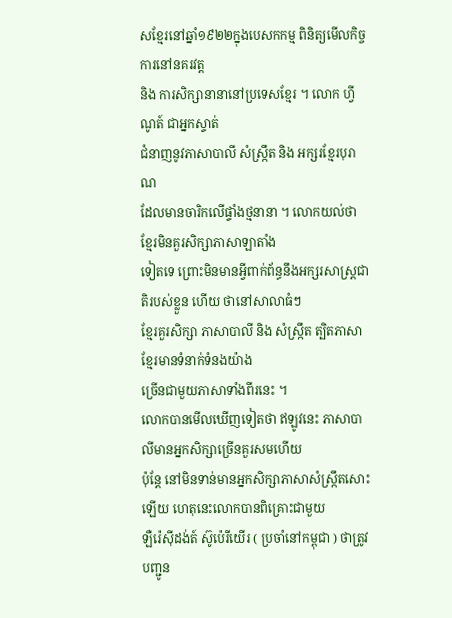សខ្មែរនៅឆ្នាំ១៩២២ក្នុងបេសកកម្ម ពិនិត្យមើលកិច្ចការនៅនគរវត្ត
និង ការសិក្សានានានៅប្រទេសខ្មែរ ។ លោក ហ្វីណូត៍ ជាអ្នកស្ទាត់
ជំនាញនូវភាសាបាលី សំស្ក្រឹត និង អក្សរខ្មែរបុរាណ
ដែលមានចារិកលើផ្ទាំងថ្មនានា ។ លោកយល់ថា ខ្មែរមិនគួរសិក្សាភាសាឡាតាំង
ទៀតទេ ព្រោះមិនមានអ្វីពាក់ព័ន្ធនឹងអក្សរសាស្ត្រជាតិរបស់ខ្លួន ហើយ ថានៅសាលាធំៗ
ខ្មែរគួរសិក្សា ភាសាបាលី និង សំស្ក្រឹត ត្បិតភាសាខ្មែរមានទំនាក់ទំនងយ៉ាង
ច្រើនជាមួយភាសាទាំងពីរនេះ ។
លោកបានមើលឃើញទៀតថា ឥឡូវនេះ ភាសាបាលីមានអ្នកសិក្សាច្រើនគួរសមហើយ
ប៉ុន្តែ នៅមិនទាន់មានអ្នកសិក្សាភាសាសំស្ក្រឹតសោះឡើយ ហេតុនេះលោកបានពិគ្រោះជាមួយ
ឡឺរ៉េស៊ីដង់ត៍ ស៊ូប៉េរីយើរ ( ប្រចាំនៅកម្ពុជា ) ថាត្រូវបញ្ជូន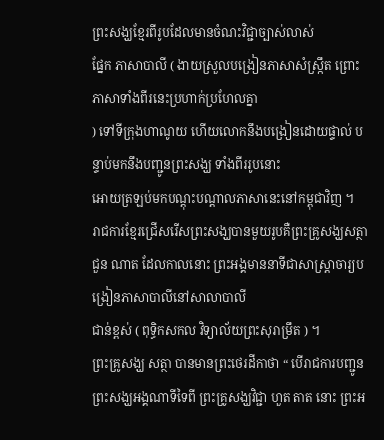ព្រះសង្ឃខ្មែរពីរូបដែលមានចំណះវិជ្ជាច្បាស់លាស់
ផ្នែក ភាសាបាលី ( ងាយស្រួលបង្រៀនភាសាសំស្ក្រឹត ព្រោះភាសាទាំងពីរនេះប្រហាក់ប្រហែលគ្នា
) ទៅទីក្រុងហាណូយ ហើយលោកនឹងបង្រៀនដោយផ្ទាល់ បន្ទាប់មកនឹងបញ្ជូនព្រះសង្ឃ ទាំងពីររូបនោះ
អោយត្រឡប់មកបណ្តុះបណ្តាលភាសានេះនៅកម្ពុជាវិញ ។
រាជការខ្មែរជ្រើសរើសព្រះសង្ឃបានមួយរូបគឺព្រះគ្រូសង្ឃសត្ថា
ជួន ណាត ដែលកាលនោះ ព្រះអង្គមាននាទីជាសាស្ត្រាចារ្យបង្រៀនភាសាបាលីនៅសាលាបាលី
ជាន់ខ្ពស់ ( ពុទ្ធិកសកល វិទ្យាល័យព្រះសុរាម្រឹត ) ។
ព្រះគ្រូសង្ឃ សត្ថា បានមានព្រះថេរដីកាថា “ បើរាជការបញ្ជូនព្រះសង្ឃអង្គណាទីទៃពី ព្រះគ្រូសង្ឃវិជ្ជា ហួត តាត នោះ ព្រះអ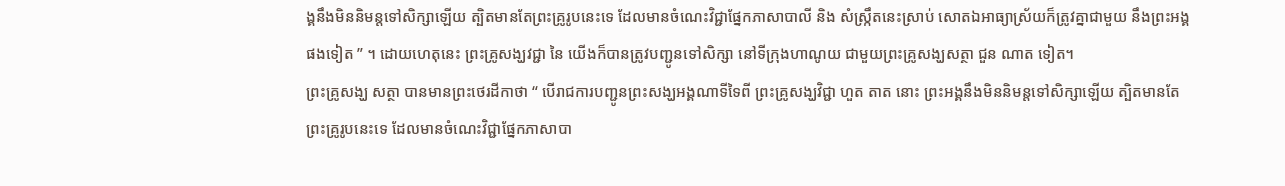ង្គនឹងមិននិមន្តទៅសិក្សាឡើយ ត្បិតមានតែព្រះគ្រូរូបនេះទេ ដែលមានចំណេះវិជ្ជាផ្នែកភាសាបាលី និង សំស្ក្រឹតនេះស្រាប់ សោតឯអាធ្យាស្រ័យក៏ត្រូវគ្នាជាមួយ នឹងព្រះអង្គផងទៀត ” ។ ដោយហេតុនេះ ព្រះគ្រូសង្ឃវជ្ជា នៃ យើងក៏បានត្រូវបញ្ជូនទៅសិក្សា នៅទីក្រុងហាណូយ ជាមួយព្រះគ្រូសង្ឃសត្ថា ជួន ណាត ទៀត។
ព្រះគ្រូសង្ឃ សត្ថា បានមានព្រះថេរដីកាថា “ បើរាជការបញ្ជូនព្រះសង្ឃអង្គណាទីទៃពី ព្រះគ្រូសង្ឃវិជ្ជា ហួត តាត នោះ ព្រះអង្គនឹងមិននិមន្តទៅសិក្សាឡើយ ត្បិតមានតែព្រះគ្រូរូបនេះទេ ដែលមានចំណេះវិជ្ជាផ្នែកភាសាបា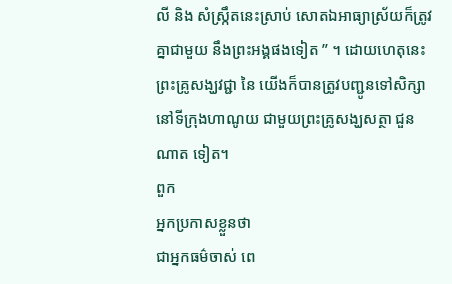លី និង សំស្ក្រឹតនេះស្រាប់ សោតឯអាធ្យាស្រ័យក៏ត្រូវគ្នាជាមួយ នឹងព្រះអង្គផងទៀត ” ។ ដោយហេតុនេះ ព្រះគ្រូសង្ឃវជ្ជា នៃ យើងក៏បានត្រូវបញ្ជូនទៅសិក្សា នៅទីក្រុងហាណូយ ជាមួយព្រះគ្រូសង្ឃសត្ថា ជួន ណាត ទៀត។
ពួក
អ្នកប្រកាសខ្លួនថា
ជាអ្នកធម៌ចាស់ ពេ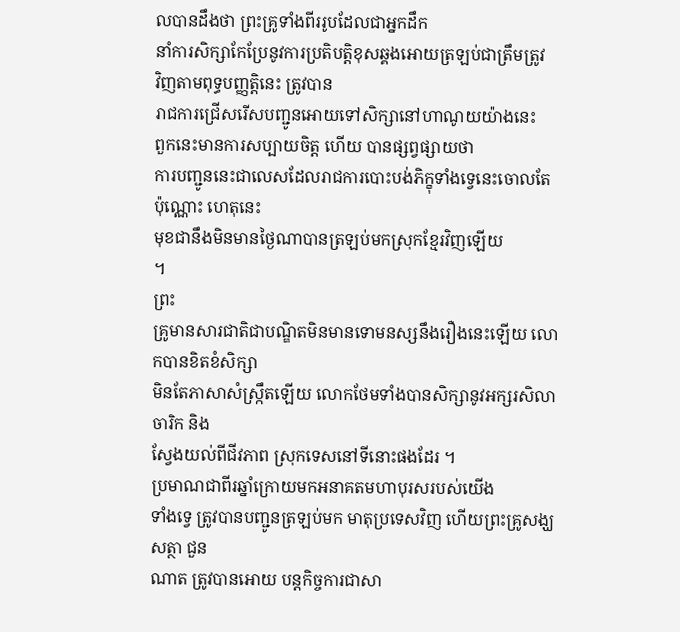លបានដឹងថា ព្រះគ្រូទាំងពីររូបដែលជាអ្នកដឹក
នាំការសិក្សាកែប្រែនូវការប្រតិបត្តិខុសឆ្គងអោយត្រឡប់ជាត្រឹមត្រូវ
វិញតាមពុទ្ធបញ្ញត្តិនេះ ត្រូវបាន
រាជការជ្រើសរើសបញ្ជូនអោយទៅសិក្សានៅហាណូយយ៉ាងនេះ
ពួកនេះមានការសប្បាយចិត្ត ហើយ បានផ្សព្វផ្សាយថា
ការបញ្ជូននេះជាលេសដែលរាជការបោះបង់ភិក្ខុទាំងទ្វេនេះចោលតែ
ប៉ុណ្ណោះ ហេតុនេះ
មុខជានឹងមិនមានថ្ងៃណាបានត្រឡប់មកស្រុកខ្មែរវិញឡើយ
។
ព្រះ
គ្រូមានសារជាតិជាបណ្ឌិតមិនមានទោមនស្សនឹងរឿងនេះឡើយ លោកបានខិតខំសិក្សា
មិនតែភាសាសំស្ក្រឹតឡើយ លោកថែមទាំងបានសិក្សានូវអក្សរសិលាចារិក និង
ស្វែងយល់ពីជីវភាព ស្រុកទេសនៅទីនោះផងដែរ ។
ប្រមាណជាពីរឆ្នាំក្រោយមកអនាគតមហាបុរសរបស់យើង
ទាំងទ្វេ ត្រូវបានបញ្ជូនត្រឡប់មក មាតុប្រទេសវិញ ហើយព្រះគ្រូសង្ឃសត្ថា ជួន
ណាត ត្រូវបានអោយ បន្តកិច្ចការជាសា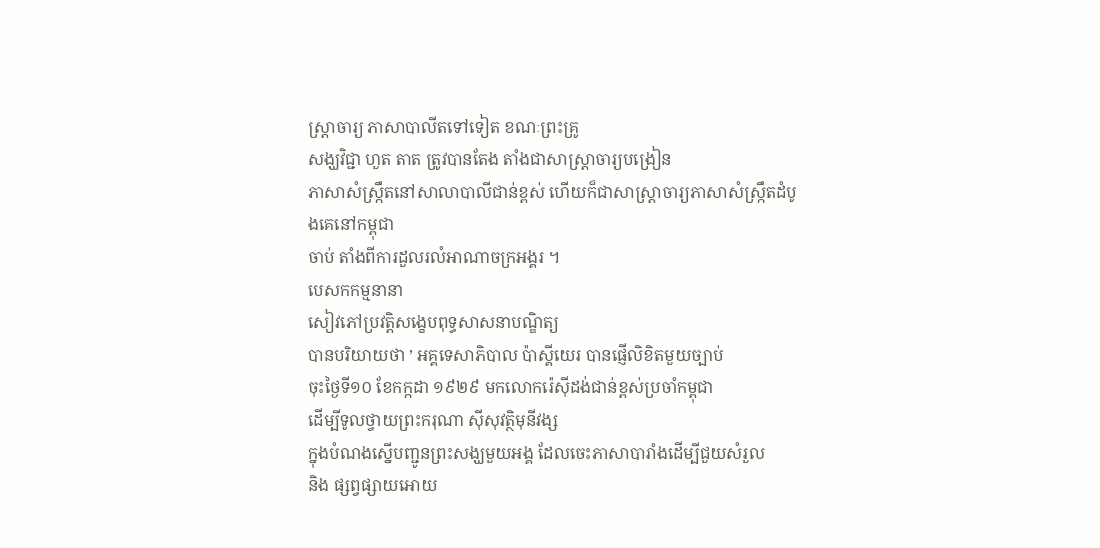ស្ត្រាចារ្យ ភាសាបាលីតទៅទៀត ខណៈព្រះគ្រូ
សង្ឃវិជ្ជា ហួត តាត ត្រូវបានតែង តាំងជាសាស្ត្រាចារ្យបង្រៀន
ភាសាសំស្ក្រឹតនៅសាលាបាលីជាន់ខ្ពស់ ហើយក៏ជាសាស្ត្រាចារ្យភាសាសំស្ក្រឹតដំបូងគេនៅកម្ពុជា
ចាប់ តាំងពីការដួលរលំអាណាចក្រអង្គរ ។
បេសកកម្មនានា
សៀវភៅប្រវត្តិសង្ខេបពុទ្ធសាសនាបណ្ឌិត្យ
បានបរិយាយថា ’ អគ្គទេសាភិបាល ប៉ាស្គីយេរ បានផ្ញើលិខិតមួយច្បាប់
ចុះថ្ងៃទី១០ ខែកក្កដា ១៩២៩ មកលោករ៉េស៊ីដង់ជាន់ខ្ពស់ប្រចាំកម្ពុជា
ដើម្បីទូលថ្វាយព្រះករុណា ស៊ីសុវត្ថិមុនីវង្ស
ក្នុងបំណងស្នើបញ្ជូនព្រះសង្ឃមួយអង្គ ដែលចេះភាសាបារាំងដើម្បីជួយសំរួល
និង ផ្សព្វផ្សាយអោយ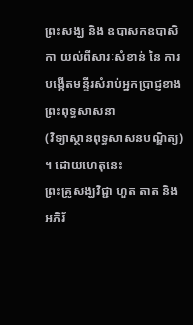ព្រះសង្ឃ និង ឧបាសកឧបាសិកា យល់ពីសារៈសំខាន់ នៃ ការបង្កើតមន្ទីរសំរាប់អ្នកប្រាជ្ញខាងព្រះពុទ្ធសាសនា
(វិទ្យាស្ថានពុទ្ធសាសនបណ្ឌិត្យ) ។ ដោយហេតុនេះ
ព្រះគ្រូសង្ឃវិជ្ជា ហួត តាត និង អភិរ័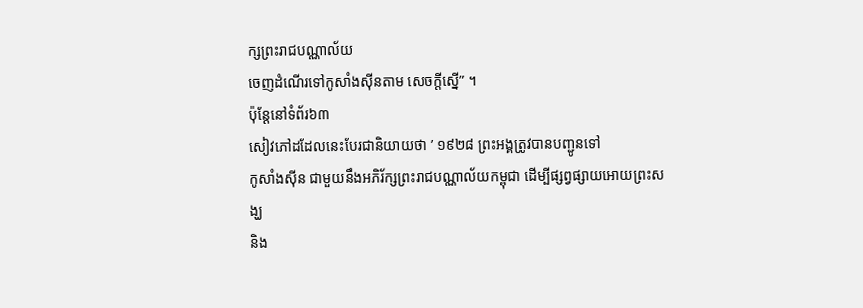ក្សព្រះរាជបណ្ណាល័យ
ចេញដំណើរទៅកូសាំងស៊ីនតាម សេចក្តីស្នើ” ។
ប៉ុន្តែនៅទំព័រ៦៣
សៀវភៅដដែលនេះបែរជានិយាយថា ’ ១៩២៨ ព្រះអង្គត្រូវបានបញ្ជូនទៅ
កូសាំងស៊ីន ជាមួយនឹងអភិរ័ក្សព្រះរាជបណ្ណាល័យកម្ពុជា ដើម្បីផ្សព្វផ្សាយអោយព្រះសង្ឃ
និង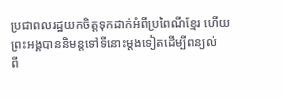ប្រជាពលរដ្ឋយកចិត្តទុកដាក់អំពីប្រពៃណីខ្មែរ ហើយព្រះអង្គបាននិមន្តទៅទីនោះម្តងទៀតដើម្បីពន្យល់
ពី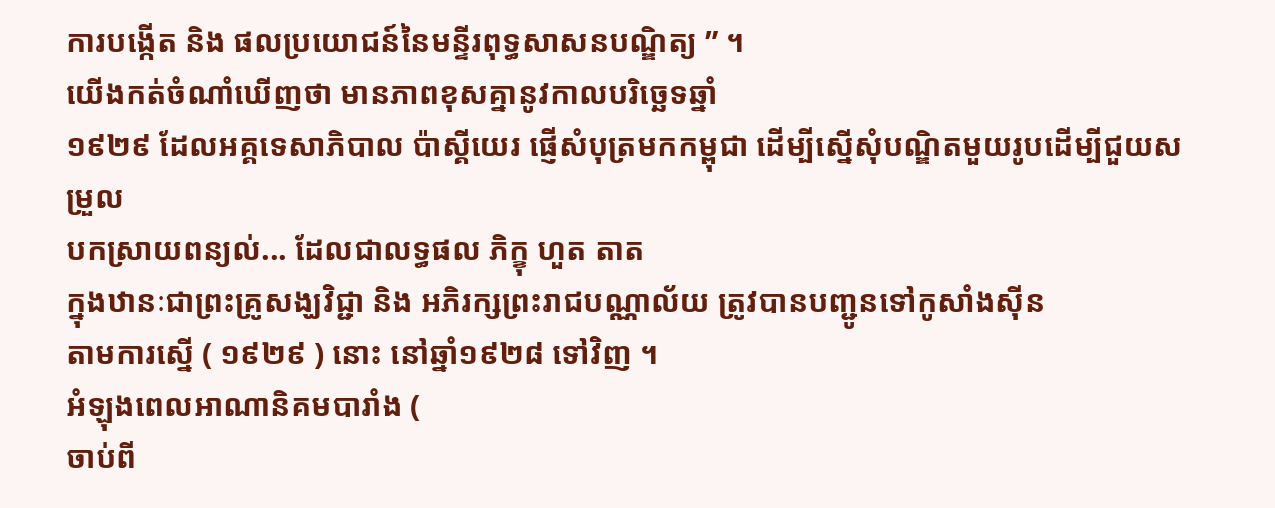ការបង្កើត និង ផលប្រយោជន៍នៃមន្ទីរពុទ្ធសាសនបណ្ឌិត្យ ” ។
យើងកត់ចំណាំឃើញថា មានភាពខុសគ្នានូវកាលបរិច្ឆេទឆ្នាំ
១៩២៩ ដែលអគ្គទេសាភិបាល ប៉ាស្គីយេរ ផ្ញើសំបុត្រមកកម្ពុជា ដើម្បីស្នើសុំបណ្ឌិតមួយរូបដើម្បីជួយសម្រួល
បកស្រាយពន្យល់... ដែលជាលទ្ធផល ភិក្ខុ ហួត តាត
ក្នុងឋានៈជាព្រះគ្រូសង្ឃវិជ្ជា និង អភិរក្សព្រះរាជបណ្ណាល័យ ត្រូវបានបញ្ជូនទៅកូសាំងស៊ីន
តាមការស្នើ ( ១៩២៩ ) នោះ នៅឆ្នាំ១៩២៨ ទៅវិញ ។
អំឡុងពេលអាណានិគមបារាំង (
ចាប់ពី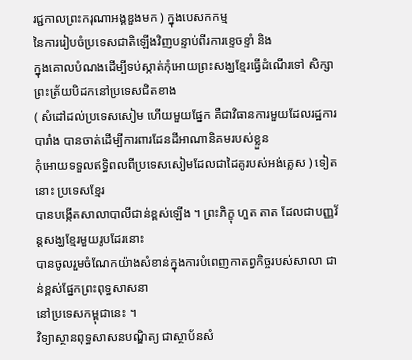រជ្ជកាលព្រះករុណាអង្គឌួងមក ) ក្នុងបេសកកម្ម
នៃការរៀបចំប្រទេសជាតិឡើងវិញបន្ទាប់ពីរការខ្ទេចខ្ទាំ និង
ក្នុងគោលបំណងដើម្បីទប់ស្កាត់កុំអោយព្រះសង្ឃខ្មែរធ្វើដំណើរទៅ សិក្សាព្រះត្រ័យបិដកនៅប្រទេសជិតខាង
( សំដៅដល់ប្រទេសសៀម ហើយមួយផ្នែក គឺជាវិធានការមួយដែលរដ្ឋការបារាំង បានចាត់ដើម្បីការពារដែនដីអាណានិគមរបស់ខ្លួន
កុំអោយទទួលឥទ្ធិពលពីប្រទេសសៀមដែលជាដៃគូរបស់អង់គ្លេស ) ទៀតនោះ ប្រទេសខ្មែរ
បានបង្កើតសាលាបាលីជាន់ខ្ពស់ឡើង ។ ព្រះភិក្ខុ ហួត តាត ដែលជាបញ្ញវ័ន្តសង្ឃខ្មែរមួយរូបដែរនោះ
បានចូលរួមចំណែកយ៉ាងសំខាន់ក្នុងការបំពេញកាតព្វកិច្ចរបស់សាលា ជាន់ខ្ពស់ផ្នែកព្រះពុទ្ធសាសនា
នៅប្រទេសកម្ពុជានេះ ។
វិទ្យាស្ថានពុទ្ធសាសនបណ្ឌិត្យ ជាស្ថាប័នសំ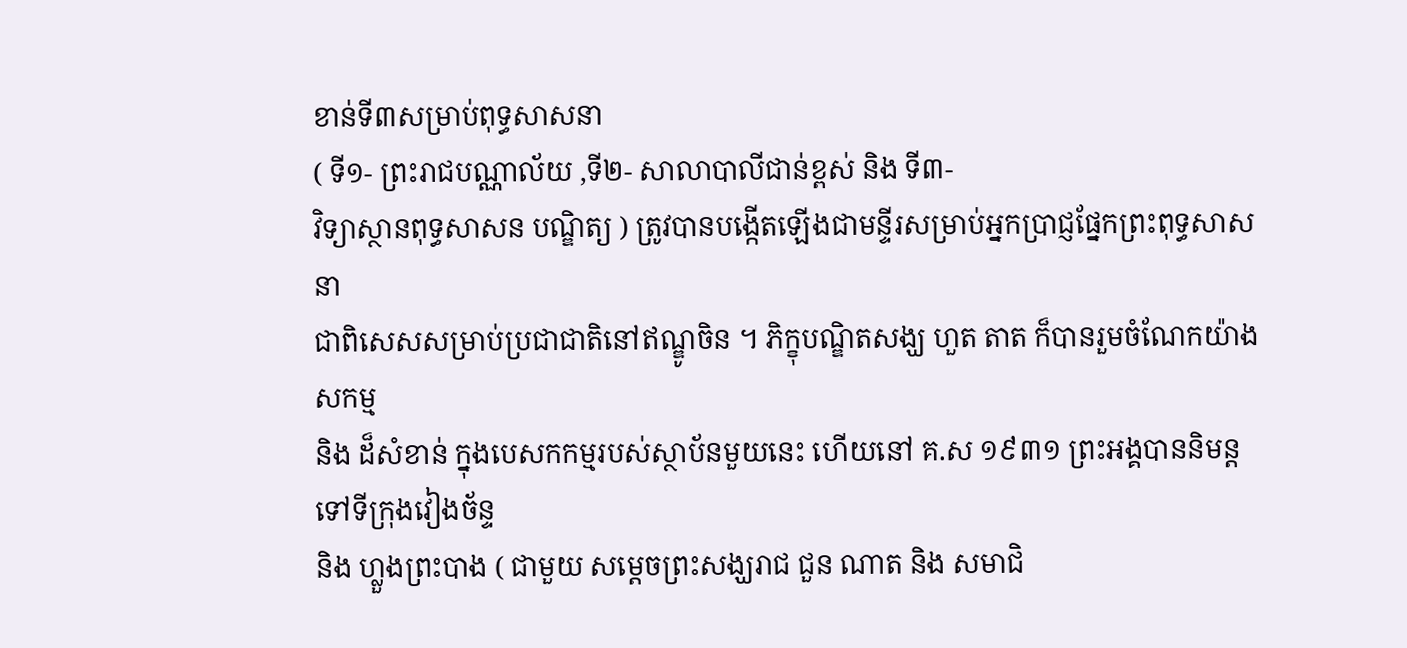ខាន់ទី៣សម្រាប់ពុទ្ធសាសនា
( ទី១- ព្រះរាជបណ្ណាល័យ ,ទី២- សាលាបាលីជាន់ខ្ពស់ និង ទី៣-
វិទ្យាស្ថានពុទ្ធសាសន បណ្ឌិត្យ ) ត្រូវបានបង្កើតឡើងជាមន្ទីរសម្រាប់អ្នកប្រាជ្ញផ្នែកព្រះពុទ្ធសាសនា
ជាពិសេសសម្រាប់ប្រជាជាតិនៅឥណ្ឌូចិន ។ ភិក្ខុបណ្ឌិតសង្ឃ ហួត តាត ក៏បានរួមចំណែកយ៉ាងសកម្ម
និង ដ៏សំខាន់ ក្នុងបេសកកម្មរបស់ស្ថាប័នមួយនេះ ហើយនៅ គ.ស ១៩៣១ ព្រះអង្គបាននិមន្តទៅទីក្រុងវៀងច័ន្ទ
និង ហ្លួងព្រះបាង ( ជាមួយ សម្តេចព្រះសង្ឃរាជ ជួន ណាត និង សមាជិ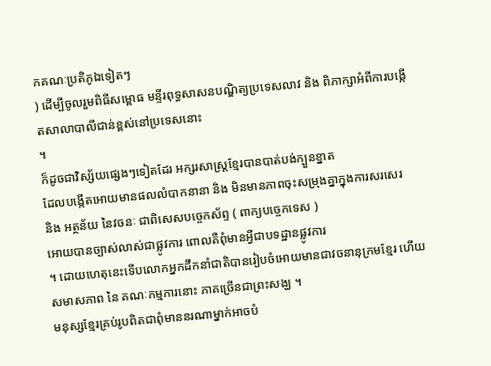កគណៈប្រតិភូឯទៀតៗ
) ដើម្បីចូលរួមពិធីសម្ពោធ មន្ទីរពុទ្ធសាសនបណ្ឌិត្យប្រទេសលាវ និង ពិភាក្សាអំពីការបង្កើតសាលាបាលីជាន់ខ្ពស់នៅប្រទេសនោះ
។
ក៏ដូចជាវិស្ស័យផ្សេងៗទៀតដែរ អក្សរសាស្ត្រខ្មែរបានបាត់បង់ក្បួនខ្នាត
ដែលបង្កើតអោយមានផលលំបាកនានា និង មិនមានភាពចុះសម្រុងគ្នាក្នុងការសរសេរ
និង អត្ថន័យ នៃវចនៈ ជាពិសេសបច្ចេកស័ព្ទ ( ពាក្យបច្ចេកទេស )
អោយបានច្បាស់លាស់ជាផ្លូវការ ពោលគឺពុំមានអ្វីជាបទដ្ឋានផ្លូវការ
។ ដោយហេតុនេះទើបលោកអ្នកដឹកនាំជាតិបានរៀបចំអោយមានជាវចនានុក្រមខ្មែរ ហើយ
សមាសភាព នៃ គណៈកម្មការនោះ ភាគច្រើនជាព្រះសង្ឃ ។
មនុស្សខ្មែរគ្រប់រូបពិតជាពុំមាននរណាម្នាក់អាចបំ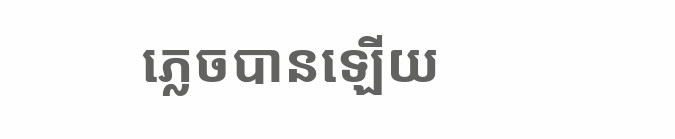ភ្លេចបានឡើយ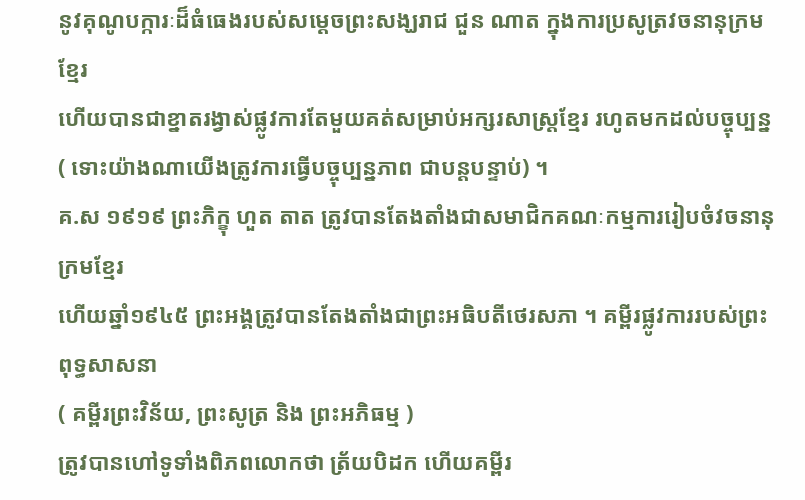នូវគុណូបក្ការៈដ៏ធំធេងរបស់សម្តេចព្រះសង្ឃរាជ ជួន ណាត ក្នុងការប្រសូត្រវចនានុក្រមខ្មែរ
ហើយបានជាខ្នាតរង្វាស់ផ្លូវការតែមួយគត់សម្រាប់អក្សរសាស្ត្រខ្មែរ រហូតមកដល់បច្ចុប្បន្ន
( ទោះយ៉ាងណាយើងត្រូវការធ្វើបច្ចុប្បន្នភាព ជាបន្តបន្ទាប់) ។
គ.ស ១៩១៩ ព្រះភិក្ខុ ហួត តាត ត្រូវបានតែងតាំងជាសមាជិកគណៈកម្មការរៀបចំវចនានុក្រមខ្មែរ
ហើយឆ្នាំ១៩៤៥ ព្រះអង្គត្រូវបានតែងតាំងជាព្រះអធិបតីថេរសភា ។ គម្ពីរផ្លូវការរបស់ព្រះពុទ្ធសាសនា
( គម្ពីរព្រះវិន័យ, ព្រះសូត្រ និង ព្រះអភិធម្ម )
ត្រូវបានហៅទូទាំងពិភពលោកថា ត្រ័យបិដក ហើយគម្ពីរ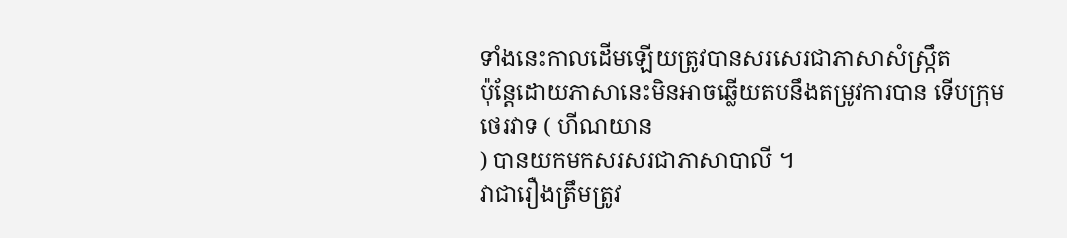ទាំងនេះកាលដើមឡើយត្រូវបានសរសេរជាភាសាសំស្ក្រឹត
ប៉ុន្តែដោយភាសានេះមិនអាចឆ្លើយតបនឹងតម្រូវការបាន ទើបក្រុមថេរវាទ ( ហីណយាន
) បានយកមកសរសរជាភាសាបាលី ។
វាជារឿងត្រឹមត្រូវ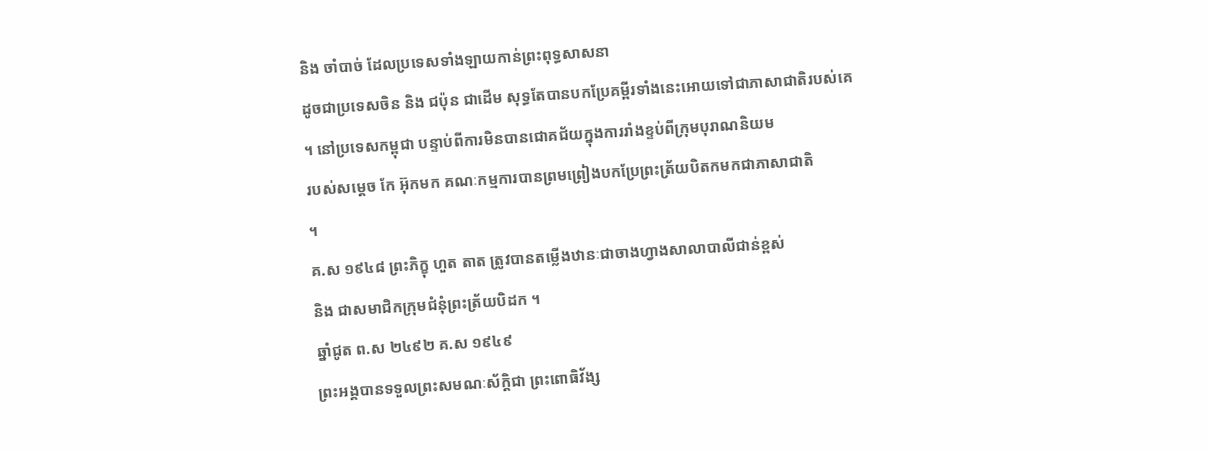និង ចាំបាច់ ដែលប្រទេសទាំងឡាយកាន់ព្រះពុទ្ធសាសនា
ដូចជាប្រទេសចិន និង ជប៉ុន ជាដើម សុទ្ធតែបានបកប្រែគម្ពីរទាំងនេះអោយទៅជាភាសាជាតិរបស់គេ
។ នៅប្រទេសកម្ពុជា បន្ទាប់ពីការមិនបានជោគជ័យក្នុងការរាំងខ្ទប់ពីក្រុមបុរាណនិយម
របស់សម្តេច កែ អ៊ុកមក គណៈកម្មការបានព្រមព្រៀងបកប្រែព្រះត្រ័យបិតកមកជាភាសាជាតិ
។
គ.ស ១៩៤៨ ព្រះភិក្ខុ ហួត តាត ត្រូវបានតម្លើងឋានៈជាចាងហ្វាងសាលាបាលីជាន់ខ្ពស់
និង ជាសមាជិកក្រុមជំនុំព្រះត្រ័យបិដក ។
ឆ្នាំជូត ព.ស ២៤៩២ គ.ស ១៩៤៩
ព្រះអង្គបានទទួលព្រះសមណៈស័ក្តិជា ព្រះពោធិវ័ង្ស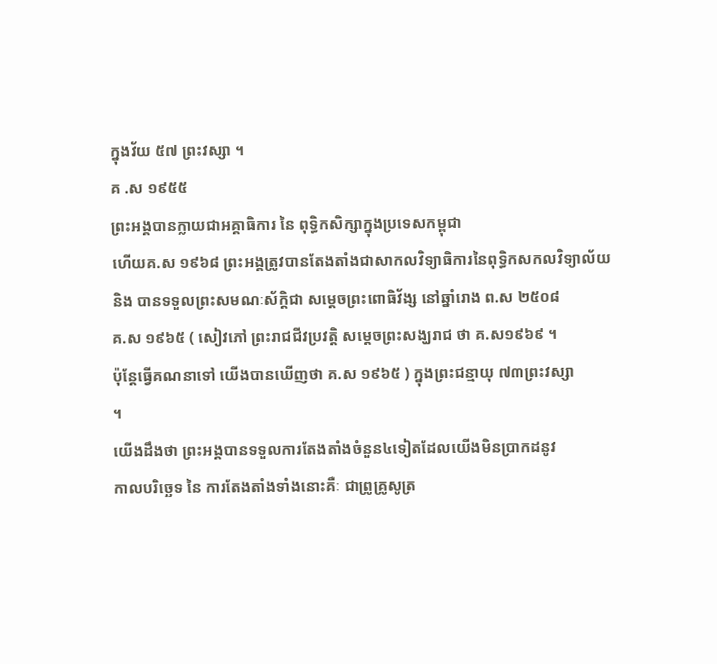ក្នុងវ័យ ៥៧ ព្រះវស្សា ។
គ .ស ១៩៥៥
ព្រះអង្គបានក្លាយជាអគ្គាធិការ នៃ ពុទ្ធិកសិក្សាក្នុងប្រទេសកម្ពុជា
ហើយគ.ស ១៩៦៨ ព្រះអង្គត្រូវបានតែងតាំងជាសាកលវិទ្យាធិការនៃពុទ្ធិកសកលវិទ្យាល័យ
និង បានទទួលព្រះសមណៈស័ក្តិជា សម្តេចព្រះពោធិវ័ង្ស នៅឆ្នាំរោង ព.ស ២៥០៨
គ.ស ១៩៦៥ ( សៀវភៅ ព្រះរាជជីវប្រវត្តិ សម្តេចព្រះសង្ឃរាជ ថា គ.ស១៩៦៩ ។
ប៉ុន្តែធ្វើគណនាទៅ យើងបានឃើញថា គ.ស ១៩៦៥ ) ក្នុងព្រះជន្មាយុ ៧៣ព្រះវស្សា
។
យើងដឹងថា ព្រះអង្គបានទទួលការតែងតាំងចំនួន៤ទៀតដែលយើងមិនប្រាកដនូវ
កាលបរិច្ឆេទ នៃ ការតែងតាំងទាំងនោះគឺៈ ជាព្រូគ្រូសូត្រ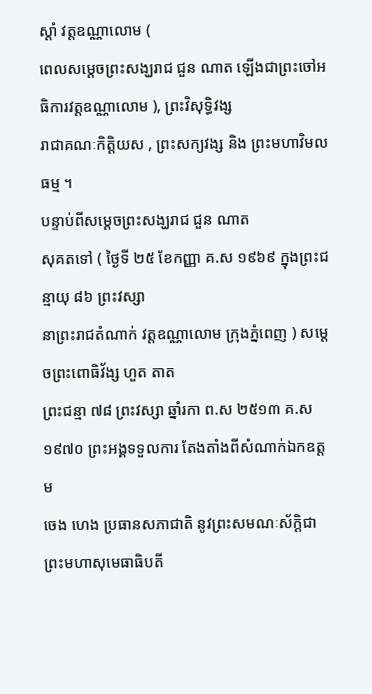ស្តាំ វត្តឧណ្ណាលោម (
ពេលសម្តេចព្រះសង្ឃរាជ ជួន ណាត ឡើងជាព្រះចៅអធិការវត្តឧណ្ណាលោម ), ព្រះវិសុទ្ធិវង្ស
រាជាគណៈកិត្តិយស , ព្រះសក្យវង្ស និង ព្រះមហាវិមលធម្ម ។
បន្ទាប់ពីសម្តេចព្រះសង្ឃរាជ ជួន ណាត
សុគតទៅ ( ថ្ងៃទី ២៥ ខែកញ្ញា គ.ស ១៩៦៩ ក្នុងព្រះជន្មាយុ ៨៦ ព្រះវស្សា
នាព្រះរាជតំណាក់ វត្តឧណ្ណាលោម ក្រុងភ្នំពេញ ) សម្តេចព្រះពោធិវ័ង្ស ហួត តាត
ព្រះជន្មា ៧៨ ព្រះវស្សា ឆ្នាំរកា ព.ស ២៥១៣ គ.ស ១៩៧០ ព្រះអង្គទទួលការ តែងតាំងពីសំណាក់ឯកឧត្តម
ចេង ហេង ប្រធានសភាជាតិ នូវព្រះសមណៈស័ក្តិជា ព្រះមហាសុមេធាធិបតី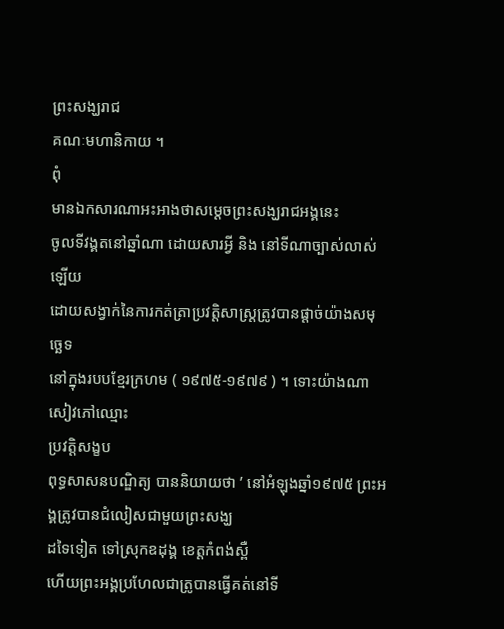ព្រះសង្ឃរាជ
គណៈមហានិកាយ ។
ពុំ
មានឯកសារណាអះអាងថាសម្តេចព្រះសង្ឃរាជអង្គនេះ
ចូលទីវង្គតនៅឆ្នាំណា ដោយសារអ្វី និង នៅទីណាច្បាស់លាស់ឡើយ
ដោយសង្វាក់នៃការកត់ត្រាប្រវត្តិសាស្ត្រត្រូវបានផ្តាច់យ៉ាងសមុច្ឆេទ
នៅក្នុងរបបខ្មែរក្រហម ( ១៩៧៥-១៩៧៩ ) ។ ទោះយ៉ាងណា សៀវភៅឈ្មោះ
ប្រវត្តិសង្ខប
ពុទ្ធសាសនបណ្ឌិត្យ បាននិយាយថា ’ នៅអំឡុងឆ្នាំ១៩៧៥ ព្រះអង្គត្រូវបានជំលៀសជាមួយព្រះសង្ឃ
ដទៃទៀត ទៅស្រុកឧដុង្គ ខេត្តកំពង់ស្ពឺ
ហើយព្រះអង្គប្រហែលជាត្រូបានធ្វើគត់នៅទី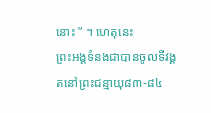នោះ ” ។ ហេតុនេះ
ព្រះអង្គទំនងជាបានចូលទីវង្គតនៅព្រះជន្មាយុ៨៣-៨៤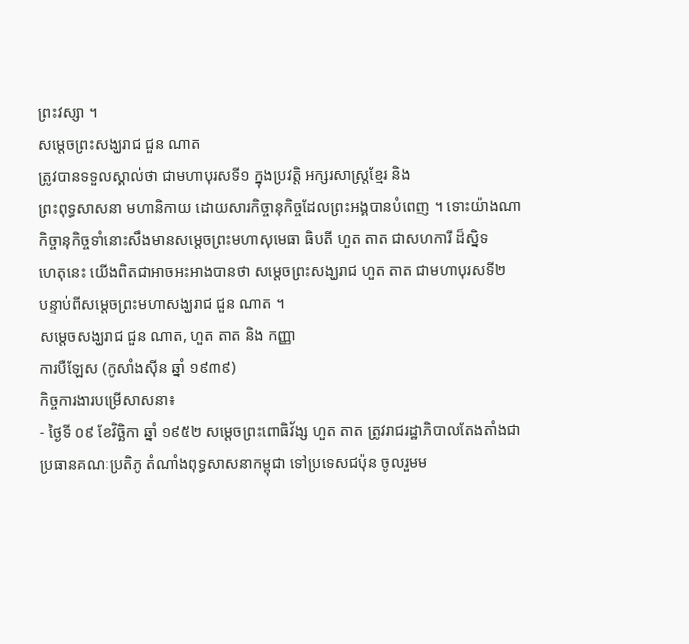ព្រះវស្សា ។
សម្តេចព្រះសង្ឃរាជ ជួន ណាត
ត្រូវបានទទួលស្គាល់ថា ជាមហាបុរសទី១ ក្នុងប្រវត្តិ អក្សរសាស្ត្រខ្មែរ និង
ព្រះពុទ្ធសាសនា មហានិកាយ ដោយសារកិច្ចានុកិច្ចដែលព្រះអង្គបានបំពេញ ។ ទោះយ៉ាងណា
កិច្ចានុកិច្ចទាំនោះសឹងមានសម្តេចព្រះមហាសុមេធា ធិបតី ហួត តាត ជាសហការី ដ៏ស្និទ
ហេតុនេះ យើងពិតជាអាចអះអាងបានថា សម្តេចព្រះសង្ឃរាជ ហួត តាត ជាមហាបុរសទី២
បន្ទាប់ពីសម្តេចព្រះមហាសង្ឃរាជ ជួន ណាត ។
សម្ដេចសង្ឃរាជ ជួន ណាត, ហួត តាត និង កញ្ញា
ការបឺឡែស (កូសាំងស៊ីន ឆ្នាំ ១៩៣៩)
កិច្ចការងារបម្រើសាសនា៖
- ថ្ងៃទី ០៩ ខែវិច្ឆិកា ឆ្នាំ ១៩៥២ សម្ដេចព្រះពោធិវ័ង្ស ហួត តាត ត្រូវរាជរដ្ឋាភិបាលតែងតាំងជាប្រធានគណៈប្រតិភូ តំណាំងពុទ្ធសាសនាកម្ពុជា ទៅប្រទេសជប៉ុន ចូលរួមម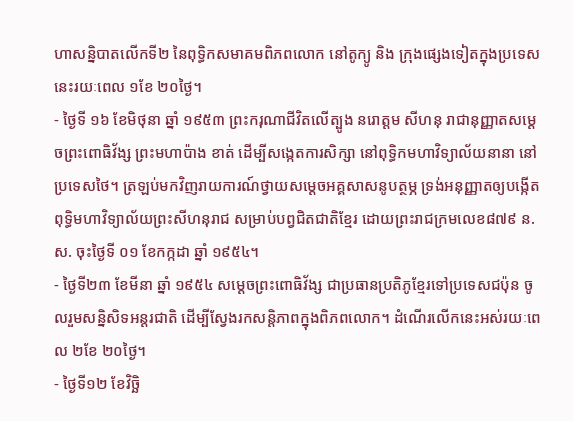ហាសន្និបាតលើកទី២ នៃពុទ្ធិកសមាគមពិភពលោក នៅតូក្យូ និង ក្រុងផ្សេងទៀតក្នុងប្រទេសនេះរយៈពេល ១ខែ ២០ថ្ងៃ។
- ថ្ងៃទី ១៦ ខែមិថុនា ឆ្នាំ ១៩៥៣ ព្រះករុណាជីវិតលើត្បូង នរោត្ដម សីហនុ រាជានុញ្ញាតសម្ដេចព្រះពោធិវ័ង្ស ព្រះមហាប៉ាង ខាត់ ដើម្បីសង្កេតការសិក្សា នៅពុទ្ធិកមហាវិទ្យាល័យនានា នៅប្រទេសថៃ។ ត្រឡប់មកវិញរាយការណ៍ថ្វាយសម្ដេចអគ្គសាសនូបត្ថម្ភ ទ្រង់អនុញ្ញាតឲ្យបង្កើតពុទ្ធិមហាវិទ្យាល័យព្រះសីហនុរាជ សម្រាប់បព្វជិតជាតិខ្មែរ ដោយព្រះរាជក្រមលេខ៨៧៩ ន.ស. ចុះថ្ងៃទី ០១ ខែកក្កដា ឆ្នាំ ១៩៥៤។
- ថ្ងៃទី២៣ ខែមីនា ឆ្នាំ ១៩៥៤ សម្ដេចព្រះពោធិវ័ង្ស ជាប្រធានប្រតិភូខ្មែរទៅប្រទេសជប៉ុន ចូលរួមសន្និសិទអន្ដរជាតិ ដើម្បីស្វែងរកសន្ដិភាពក្នុងពិភពលោក។ ដំណើរលើកនេះអស់រយៈពេល ២ខែ ២០ថ្ងៃ។
- ថ្ងៃទី១២ ខែវិច្ឆិ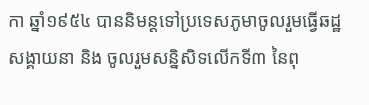កា ឆ្នាំ១៩៥៤ បាននិមន្ដទៅប្រទេសភូមាចូលរួមធ្វើឆដ្ឋសង្គាយនា និង ចូលរួមសន្និសិទលើកទី៣ នៃពុ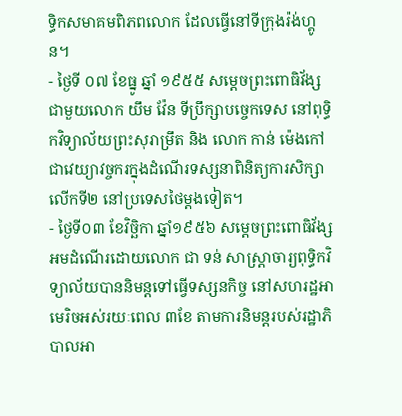ទ្ធិកសមាគមពិភពលោក ដែលធ្វើនៅទីក្រុងរ៉ង់ហ្គូន។
- ថ្ងៃទី ០៧ ខែធ្នូ ឆ្នាំ ១៩៥៥ សម្ដេចព្រះពោធិវ័ង្ស ជាមួយលោក យឹម វ៉ែន ទីប្រឹក្សាបច្ចេកទេស នៅពុទ្ធិកវិទ្យាល័យព្រះសុរាម្រឹត និង លោក កាន់ ម៉េងកៅ ជាវេយ្យាវច្ចករក្នុងដំណើរទស្សនាពិនិត្យការសិក្សាលើកទី២ នៅប្រទេសថៃម្ដងទៀត។
- ថ្ងៃទី០៣ ខែវិច្ឆិកា ឆ្នាំ១៩៥៦ សម្ដេចព្រះពោធិវ័ង្ស អមដំណើរដោយលោក ជា ទន់ សាស្ដ្រាចារ្យពុទ្ធិកវិទ្យាល័យបាននិមន្ដទៅធ្វើទស្សនកិច្ច នៅសហរដ្ឋអាមេរិចអស់រយៈពេល ៣ខែ តាមការនិមន្ដរបស់រដ្ឋាភិបាលអា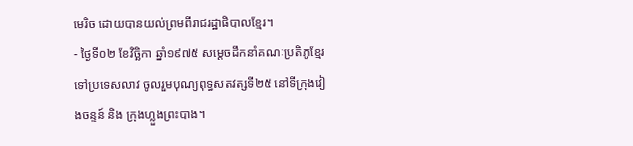មេរិច ដោយបានយល់ព្រមពីរាជរដ្ឋាផិបាលខ្មែរ។
- ថ្ងៃទី០២ ខែវិច្ឆិកា ឆ្នាំ១៩៧៥ សម្ដេចដឹកនាំគណៈប្រតិភូខ្មែរ ទៅប្រទេសលាវ ចូលរួមបុណ្យពុទ្ធសតវត្សទី២៥ នៅទីក្រុងវៀងចន្ទន៍ និង ក្រុងហ្លួងព្រះបាង។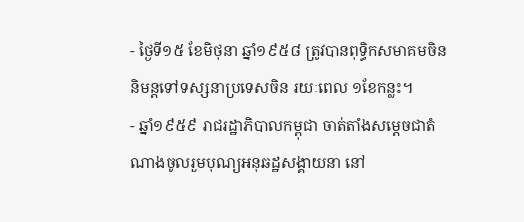- ថ្ងៃទី១៥ ខែមិថុនា ឆ្នាំ១៩៥៨ ត្រូវបានពុទ្ធិកសមាគមចិន និមន្ដទៅទស្សនាប្រទេសចិន រយៈពេល ១ខែកន្លះ។
- ឆ្នាំ១៩៥៩ រាជរដ្ឋាភិបាលកម្ពុជា ចាត់តាំងសម្ដេចជាតំណាងចូលរួមបុណ្យអនុឆដ្ឋសង្គាយនា នៅ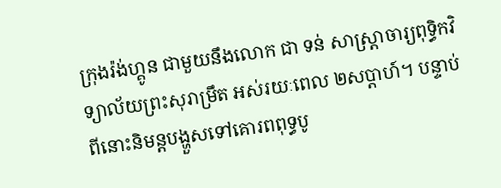ក្រុងរ៉ង់ហ្គូន ជាមួយនឹងលោក ជា ទន់ សាស្ដ្រាចារ្យពុទ្ធិកវិទ្យាល័យព្រះសុរាម្រឹត អស់រយៈពេល ២សប្ដាហ៍។ បន្ទាប់ពីនោះនិមន្ដបង្ហួសទៅគោរពពុទ្ធបូ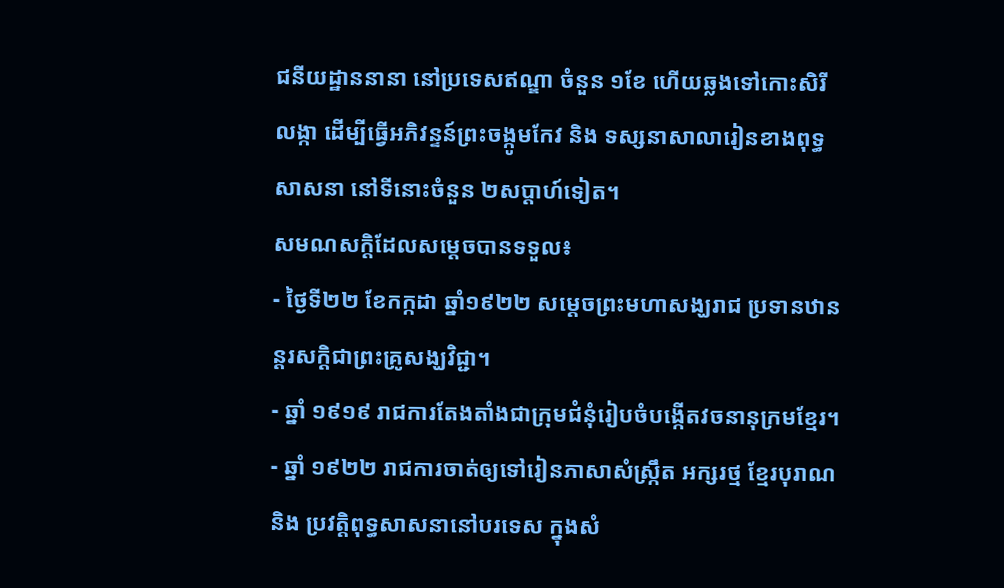ជនីយដ្ឋាននានា នៅប្រទេសឥណ្ឌា ចំនួន ១ខែ ហើយឆ្លងទៅកោះសិរីលង្កា ដើម្បីធ្វើអភិវន្ទន៍ព្រះចង្កូមកែវ និង ទស្សនាសាលារៀនខាងពុទ្ធសាសនា នៅទីនោះចំនួន ២សប្ដាហ៍ទៀត។
សមណសក្ដិដែលសម្ដេចបានទទួល៖
- ថ្ងៃទី២២ ខែកក្កដា ឆ្នាំ១៩២២ សម្ដេចព្រះមហាសង្ឃរាជ ប្រទានឋានន្ដរសក្ដិជាព្រះគ្រូសង្ឃវិជ្ជា។
- ឆ្នាំ ១៩១៩ រាជការតែងតាំងជាក្រុមជំនុំរៀបចំបង្កើតវចនានុក្រមខ្មែរ។
- ឆ្នាំ ១៩២២ រាជការចាត់ឲ្យទៅរៀនភាសាសំស្រ្កឹត អក្សរថ្ម ខ្មែរបុរាណ និង ប្រវត្តិពុទ្ធសាសនានៅបរទេស ក្នុងសំ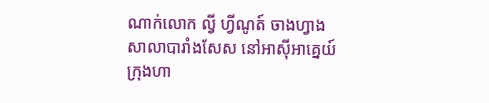ណាក់លោក ល្វី ហ្វីណូត៍ ចាងហ្វាងសាលាបារាំងសែស នៅអាស៊ីអាគ្នេយ៍ក្រុងហា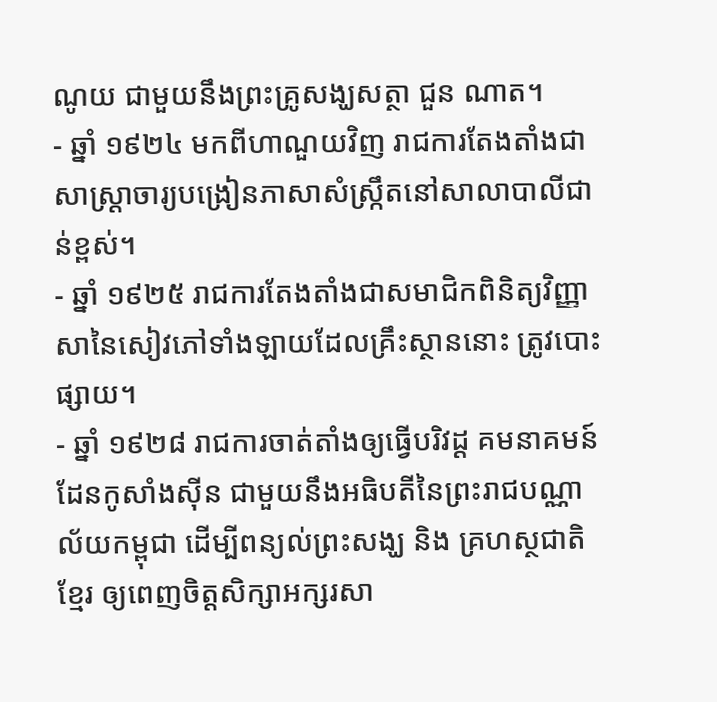ណូយ ជាមួយនឹងព្រះគ្រូសង្ឃសត្ថា ជួន ណាត។
- ឆ្នាំ ១៩២៤ មកពីហាណួយវិញ រាជការតែងតាំងជាសាស្ដ្រាចារ្យបង្រៀនភាសាសំស្ក្រឹតនៅសាលាបាលីជាន់ខ្ពស់។
- ឆ្នាំ ១៩២៥ រាជការតែងតាំងជាសមាជិកពិនិត្យវិញ្ញាសានៃសៀវភៅទាំងឡាយដែលគ្រឹះស្ថាននោះ ត្រូវបោះផ្សាយ។
- ឆ្នាំ ១៩២៨ រាជការចាត់តាំងឲ្យធ្វើបរិវដ្ដ គមនាគមន៍ ដែនកូសាំងស៊ីន ជាមួយនឹងអធិបតីនៃព្រះរាជបណ្ណាល័យកម្ពុជា ដើម្បីពន្យល់ព្រះសង្ឃ និង គ្រហស្ថជាតិខ្មែរ ឲ្យពេញចិត្តសិក្សាអក្សរសា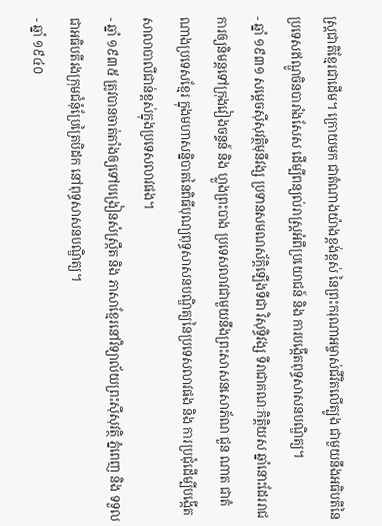ស្ដ្រជាតិខ្មែរជាដើម។ ក្រោយមក ជាតំណាងយ៉ាងខ្ពង់ខ្ពស់ នៃព្រះករុណាអម្ចាស់ជីវិតលើត្បូង ជាមួយនឹងអធិបតីនៃប្រទេសឥណ្ឌូចិនបារាំងសែស ដើម្បីពន្យល់រាស្ដ្រអំពីប្រយោជន៍ និង ការបង្កើតពុទ្ធសាសនបណ្ឌិត្យ។
- ឆ្នាំ ១៩៣១ សម្ដេចស៊ីសុវត្ថិមុនីវង្ស ប្រទានសមណស័ក្ដិឡើងទីជា វិសុទ្ធិវង្ស ទីរាជាគណៈកិត្តិយស ឆ្នាំនោះដែររាជការឲ្យនិមន្ដទៅក្រុងវៀងចន្ទន៍ និង ហ្លួងព្រះបាង ប្រទេសលាវជាមួយនឹងព្រះសាសនសោភ័ណ ជួន ណាត ជាតំណាងប្រទេសខ្មែរ ក្នុងមហាសន្និបាតនៃពិធីបុណ្យពុទ្ធសាសនបណ្ឌិត្យនៃប្រទេសលាវផង និង ការប្រជុំដើម្បីបង្កើតសាលាបាលីជាន់ខ្ពស់ក្នុងប្រទេសលាវផង។
- ឆ្នាំ ១៩៣៥ ត្រូវបានចាត់តាំងឲ្យទៅបង្រៀនសំស្ក្រឹត និង ភាសាខ្មែរនៅវិទ្យាល័យព្រះស៊ីសុវត្ថិ ភ្នំពេញ និង ទទួលជាអធិបតីរងក្រុមជំនុំប្រែត្រៃបិដក នៅពុទ្ធសាសនបណ្ឌិត្យ។
- ឆ្នាំ ១៩៤០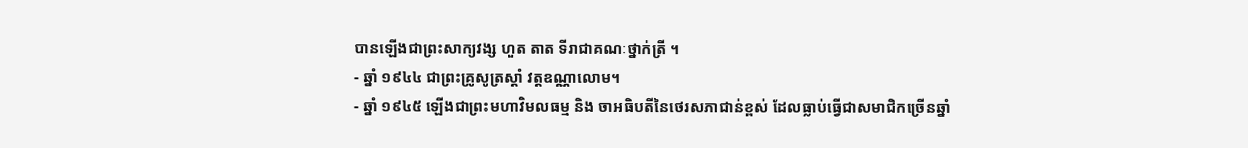បានឡើងជាព្រះសាក្យវង្ស ហួត តាត ទីរាជាគណៈថ្នាក់ត្រី ។
- ឆ្នាំ ១៩៤៤ ជាព្រះគ្រូសូត្រស្ដាំ វត្តឧណ្ណាលោម។
- ឆ្នាំ ១៩៤៥ ឡើងជាព្រះមហាវិមលធម្ម និង ចាអធិបតីនៃថេរសភាជាន់ខ្ពស់ ដែលធ្លាប់ធ្វើជាសមាជិកច្រើនឆ្នាំ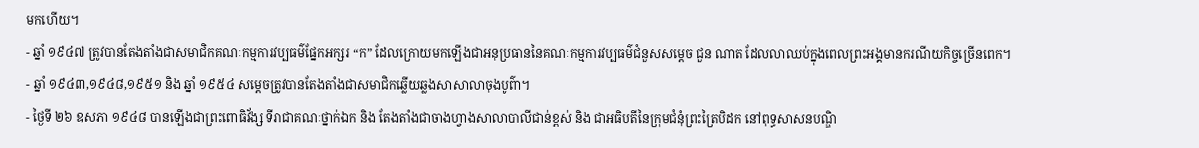មកហើយ។
- ឆ្នាំ ១៩៤៧ ត្រូវបានតែងតាំងជាសមាជិកគណៈកម្មការវប្បធម៌ផ្នែកអក្សរ “ក” ដែលក្រោយមកឡើងជាអនុប្រធាននៃគណៈកម្មការវប្បធម៌ជំនួសសម្ដេច ជួន ណាត ដែលលាឈប់ក្នុងពេលព្រះអង្គមានករណីយកិច្ចច្រើនពេក។
- ឆ្នាំ ១៩៤៣,១៩៤៨,១៩៥១ និង ឆ្នាំ ១៩៥៤ សម្ដេចត្រូវបានតែងតាំងជាសមាជិកឆ្លើយឆ្លងសាសាលាចុងបូព៌ា។
- ថ្ងៃទី ២៦ ឧសភា ១៩៤៨ បានឡើងជាព្រះពោធិវ័ង្ស ទីរាជាគណៈថ្នាក់ឯក និង តែងតាំងជាចាងហ្វាងសាលាបាលីជាន់ខ្ពស់ និង ជាអធិបតីនៃក្រុមជំនុំព្រះត្រៃបិដក នៅពុទ្ធសាសនបណ្ឌិ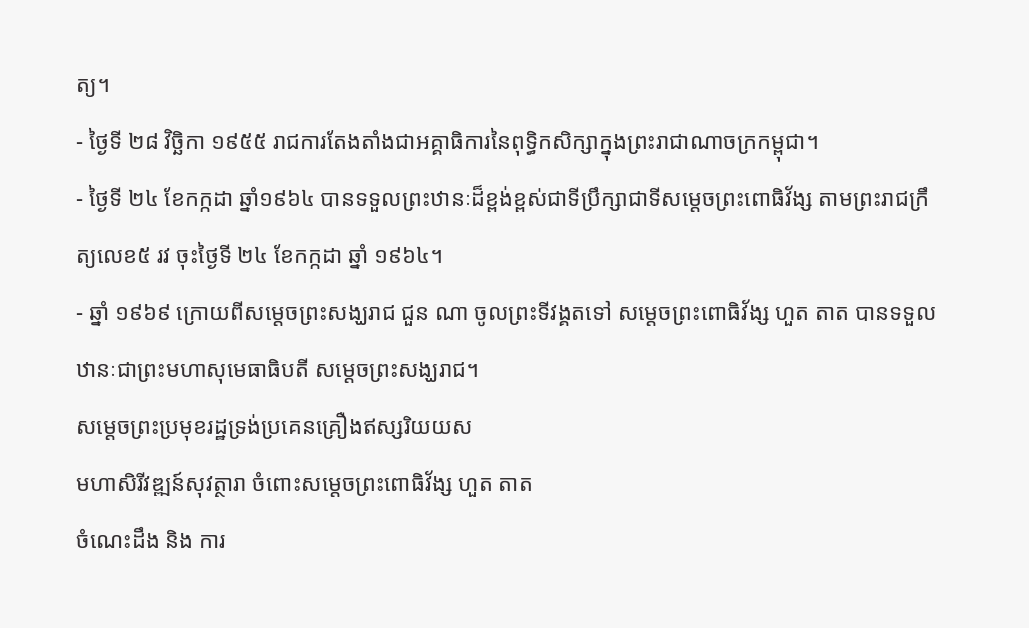ត្យ។
- ថ្ងៃទី ២៨ វិច្ឆិកា ១៩៥៥ រាជការតែងតាំងជាអគ្គាធិការនៃពុទ្ធិកសិក្សាក្នុងព្រះរាជាណាចក្រកម្ពុជា។
- ថ្ងៃទី ២៤ ខែកក្កដា ឆ្នាំ១៩៦៤ បានទទួលព្រះឋានៈដ៏ខ្ពង់ខ្ពស់ជាទីប្រឹក្សាជាទីសម្ដេចព្រះពោធិវ័ង្ស តាមព្រះរាជក្រឹត្យលេខ៥ រវ ចុះថ្ងៃទី ២៤ ខែកក្កដា ឆ្នាំ ១៩៦៤។
- ឆ្នាំ ១៩៦៩ ក្រោយពីសម្ដេចព្រះសង្ឃរាជ ជួន ណា ចូលព្រះទីវង្គតទៅ សម្ដេចព្រះពោធិវ័ង្ស ហួត តាត បានទទួលឋានៈជាព្រះមហាសុមេធាធិបតី សម្ដេចព្រះសង្ឃរាជ។
សម្ដេចព្រះប្រមុខរដ្ឋទ្រង់ប្រគេនគ្រឿងឥស្សរិយយស
មហាសិរីវឌ្ឍន៍សុវត្ថារា ចំពោះសម្ដេចព្រះពោធិវ័ង្ស ហួត តាត
ចំណេះដឹង និង ការ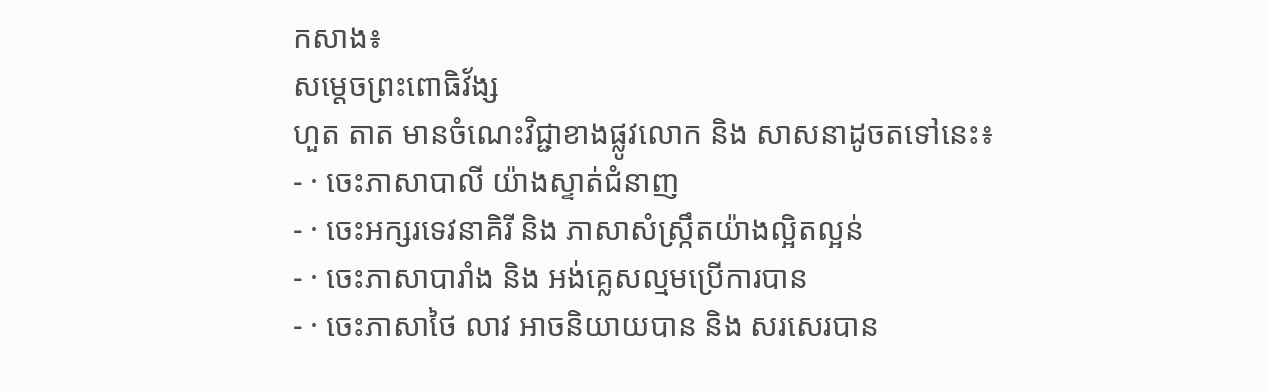កសាង៖
សម្ដេចព្រះពោធិវ័ង្ស
ហួត តាត មានចំណេះវិជ្ជាខាងផ្លូវលោក និង សាសនាដូចតទៅនេះ៖
- · ចេះភាសាបាលី យ៉ាងស្ទាត់ជំនាញ
- · ចេះអក្សរទេវនាគិរី និង ភាសាសំស្ក្រឹតយ៉ាងល្អិតល្អន់
- · ចេះភាសាបារាំង និង អង់គ្លេសល្មមប្រើការបាន
- · ចេះភាសាថៃ លាវ អាចនិយាយបាន និង សរសេរបាន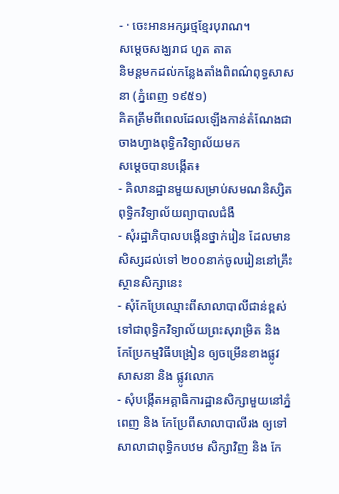- · ចេះអានអក្សរថ្មខ្មែរបុរាណ។
សម្ដេចសង្ឃរាជ ហួត តាត
និមន្ដមកដល់កន្លែងតាំងពិពណ៌ពុទ្ធសាសនា (ភ្នំពេញ ១៩៥១)
គិតត្រឹមពីពេលដែលឡើងកាន់តំណែងជាចាងហ្វាងពុទ្ធិកវិទ្យាល័យមក
សម្ដេចបានបង្កើត៖
- គិលានដ្ឋានមួយសម្រាប់សមណនិស្សិតពុទ្ធិកវិទ្យាល័យព្យាបាលជំងឺ
- សុំរដ្ឋាភិបាលបង្កើនថ្នាក់រៀន ដែលមានសិស្សដល់ទៅ ២០០នាក់ចូលរៀននៅគ្រឹះស្ថានសិក្សានេះ
- សុំកែប្រែឈ្មោះពីសាលាបាលីជាន់ខ្ពស់ ទៅជាពុទ្ធិកវិទ្យាល័យព្រះសុរាម្រិត និង កែប្រែកម្មវិធីបង្រៀន ឲ្យចម្រើនខាងផ្លូវសាសនា និង ផ្លូវលោក
- សុំបង្កើតអគ្គាធិការដ្ឋានសិក្សាមួយនៅភ្នំពេញ និង កែប្រែពីសាលាបាលីរង ឲ្យទៅសាលាជាពុទ្ធិកបឋម សិក្សាវិញ និង កែ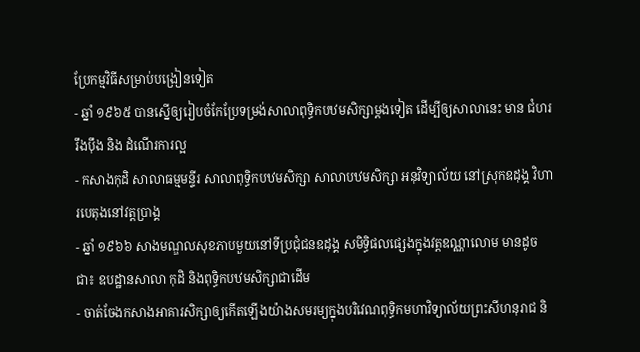ប្រែកម្មវិធីសម្រាប់បង្រៀនទៀត
- ឆ្នាំ ១៩៦៥ បានស្នើឲ្យរៀបចំកែប្រែទម្រង់សាលាពុទ្ធិកបឋមសិក្សាម្ដងទៀត ដើម្បីឲ្យសាលានេះ មាន ជំហររឹងប៉ឹង និង ដំណើរការល្អ
- កសាងកុដិ សាលាធម្មមន្ទីរ សាលាពុទ្ធិកបឋមសិក្សា សាលាបឋមសិក្សា អនុវិទ្យាល័យ នៅស្រុកឧដុង្គ វិហារបេតុងនៅវត្តប្រាង្គ
- ឆ្នាំ ១៩៦៦ សាងមណ្ឌលសុខភាបមួយនៅទីប្រជុំជនឧដុង្គ សមិទ្ធិផលផ្សេងក្នុងវត្តឧណ្ណាលោម មានដូចជា៖ ឧបដ្ឋានសាលា កុដិ និងពុទ្ធិកបឋមសិក្សាជាដើម
- ចាត់ចែងកសាងអាគារសិក្សាឲ្យកើតឡើងយ៉ាងសមរម្យក្នុងបរិវេណពុទ្ធិកមហាវិទ្យាល័យព្រះសីហនុរាជ និ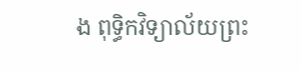ង ពុទ្ធិកវិទ្យាល័យព្រះ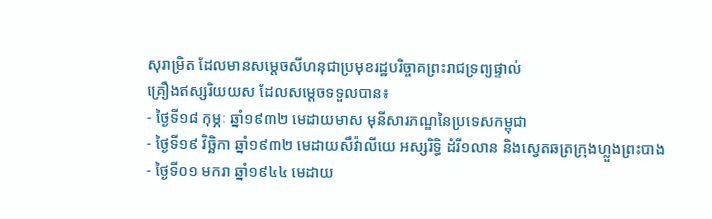សុរាម្រិត ដែលមានសម្ដេចសីហនុជាប្រមុខរដ្ឋបរិច្ចាគព្រះរាជទ្រព្យផ្ទាល់
គ្រឿងឥស្សរិយយស ដែលសម្ដេចទទួលបាន៖
- ថ្ងៃទី១៨ កុម្ភៈ ឆ្នាំ១៩៣២ មេដាយមាស មុនីសារភណ្ឌនៃប្រទេសកម្ពុជា
- ថ្ងៃទី១៩ វិច្ឆិកា ឆ្នាំ១៩៣២ មេដាយសឹវ៉ាលីយេ អស្សរិទ្ធិ ដំរី១លាន និងស្វេតឆត្រក្រុងហ្លួងព្រះបាង
- ថ្ងៃទី០១ មករា ឆ្នាំ១៩៤៤ មេដាយ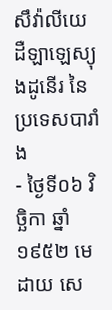សឹវ៉ាលីយេ ដឺឡាឡេស្យុងដូនើរ នៃប្រទេសបារាំង
- ថ្ងៃទី០៦ វិច្ឆិកា ឆ្នាំ១៩៥២ មេដាយ សេ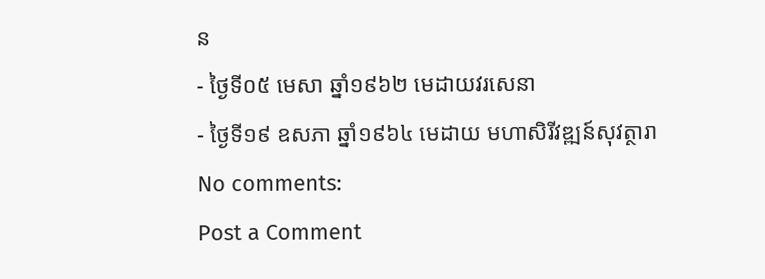ន
- ថ្ងៃទី០៥ មេសា ឆ្នាំ១៩៦២ មេដាយវរសេនា
- ថ្ងៃទី១៩ ឧសភា ឆ្នាំ១៩៦៤ មេដាយ មហាសិរីវឌ្ឍន៍សុវត្ថារា
No comments:
Post a Comment